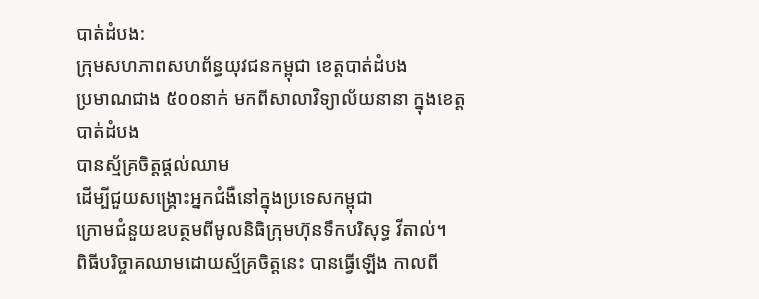បាត់ដំបង:
ក្រុមសហភាពសហព័ន្ធយុវជនកម្ពុជា ខេត្តបាត់ដំបង
ប្រមាណជាង ៥០០នាក់ មកពីសាលាវិទ្យាល័យនានា ក្នុងខេត្តបាត់ដំបង
បានស្ម័គ្រចិត្តផ្ដល់ឈាម
ដើម្បីជួយសង្គ្រោះអ្នកជំងឺនៅក្នុងប្រទេសកម្ពុជា
ក្រោមជំនួយឧបត្ថមពីមូលនិធិក្រុមហ៊ុនទឹកបរិសុទ្ធ វីតាល់។
ពិធីបរិច្ចាគឈាមដោយស្ម័គ្រចិត្តនេះ បានធ្វើឡើង កាលពី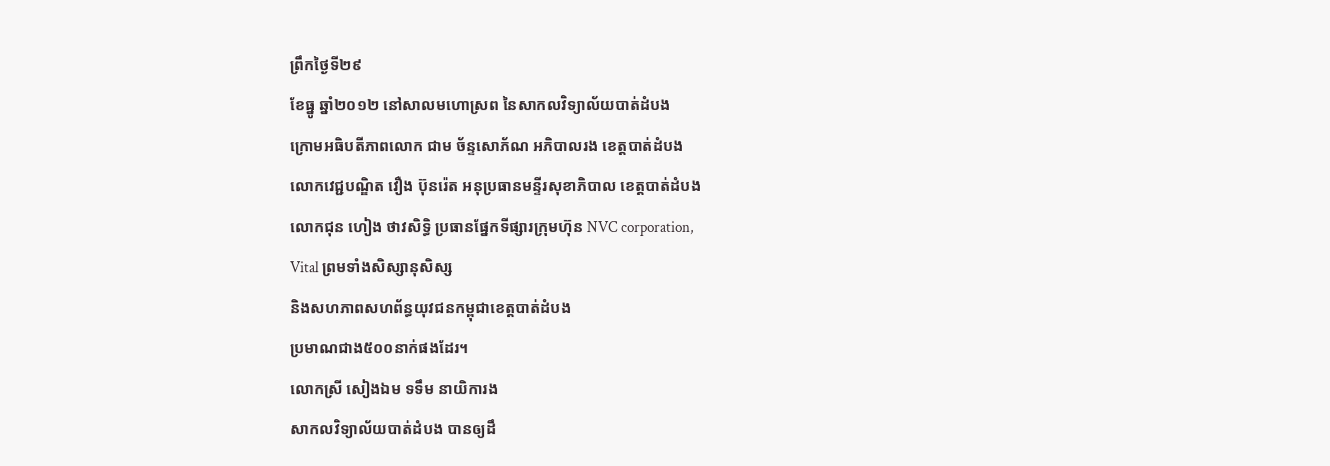ព្រឹកថ្ងៃទី២៩
ខែធ្នូ ឆ្នាំ២០១២ នៅសាលមហោស្រព នៃសាកលវិទ្យាល័យបាត់ដំបង
ក្រោមអធិបតីភាពលោក ជាម ច័ន្ទសោភ័ណ អភិបាលរង ខេត្តបាត់ដំបង
លោកវេជ្ជបណ្ឌិត វឿង ប៊ុនរ៉េត អនុប្រធានមន្ទីរសុខាភិបាល ខេត្តបាត់ដំបង
លោកជុន ហៀង ថាវសិទ្ធិ ប្រធានផ្នែកទីផ្សារក្រុមហ៊ុន NVC corporation,
Vital ព្រមទាំងសិស្សានុសិស្ស
និងសហភាពសហព័ន្ធយុវជនកម្ពុជាខេត្តបាត់ដំបង
ប្រមាណជាង៥០០នាក់ផងដែរ។
លោកស្រី សៀងឯម ទទឹម នាយិការង
សាកលវិទ្យាល័យបាត់ដំបង បានឲ្យដឹ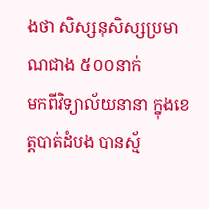ងថា សិស្សនុសិស្សប្រមាណជាង ៥០០នាក់
មកពីវិទ្យាល័យនានា ក្នុងខេត្តបាត់ដំបង បានស្ម័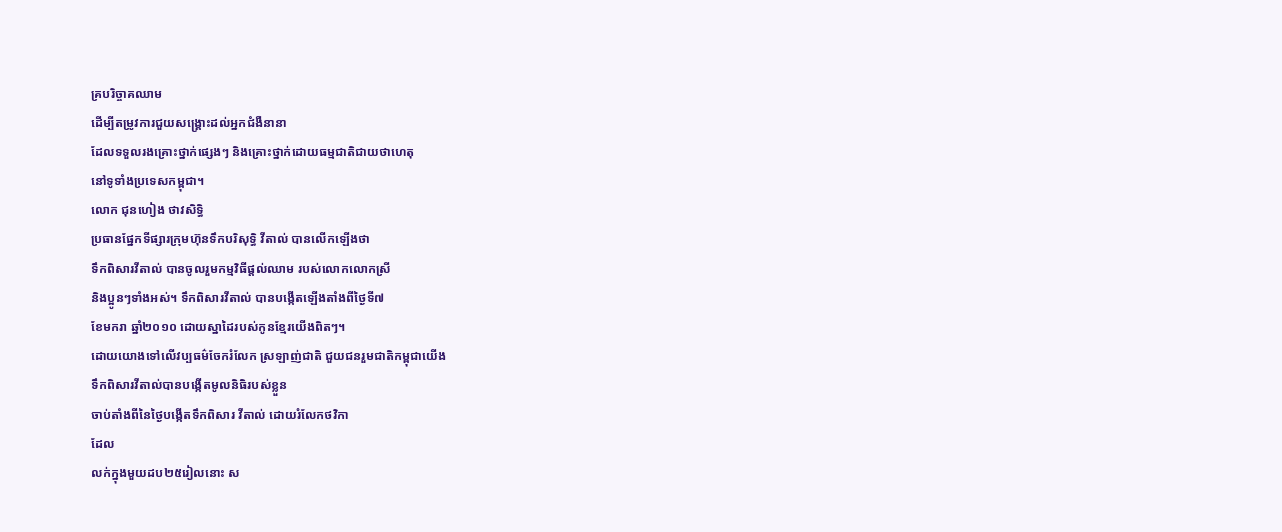គ្របរិច្ចាគឈាម
ដើម្បីតម្រូវការជួយសង្គ្រោះដល់អ្នកជំងឺនានា
ដែលទទួលរងគ្រោះថ្នាក់ផ្សេងៗ និងគ្រោះថ្នាក់ដោយធម្មជាតិជាយថាហេតុ
នៅទូទាំងប្រទេសកម្ពុជា។
លោក ជុនហៀង ថាវសិទ្ធិ
ប្រធានផ្នែកទីផ្សារក្រុមហ៊ុនទឹកបរិសុទ្ធិ វីតាល់ បានលើកឡើងថា
ទឹកពិសារវីតាល់ បានចូលរួមកម្មវិធីផ្ដល់ឈាម របស់លោកលោកស្រី
និងប្អូនៗទាំងអស់។ ទឹកពិសារវីតាល់ បានបង្កើតឡើងតាំងពីថ្ងៃទី៧
ខែមករា ឆ្នាំ២០១០ ដោយស្នាដៃរបស់កូនខ្មែរយើងពិតៗ។
ដោយយោងទៅលើវប្បធម៌ចែករំលែក ស្រឡាញ់ជាតិ ជួយជនរួមជាតិកម្ពុជាយើង
ទឹកពិសារវីតាល់បានបង្កើតមូលនិធិរបស់ខ្លួន
ចាប់តាំងពីនៃថ្ងៃបង្កើតទឹកពិសារ វីតាល់ ដោយរំលែកថវិកា
ដែល
លក់ក្នុងមួយដប២៥រៀលនោះ ស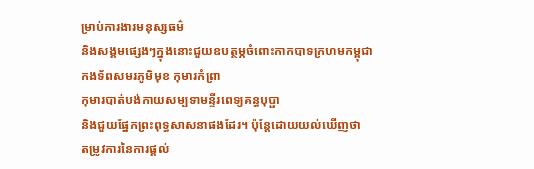ម្រាប់ការងារមនុស្សធម៌
និងសង្គមផ្សេងៗក្នុងនោះជួយឧបត្ថម្ភចំពោះកាកបាទក្រហមកម្ពុជា
កងទ័ពសមរភូមិមុខ កុមារកំព្រា
កុមារបាត់បង់កាយសម្បទាមន្ទីរពេទ្យគន្ធបុប្ផា
និងជួយផ្នែកព្រះពុទ្ធសាសនាផងដែរ។ ប៉ុន្តែដោយយល់ឃើញថា
តម្រូវការនៃការផ្ដល់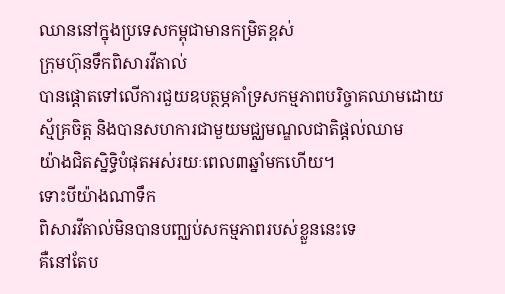ឈាននៅក្នុងប្រទេសកម្ពុជាមានកម្រិតខ្ពស់
ក្រុមហ៊ុនទឹកពិសារវីតាល់
បានផ្ដោតទៅលើការជួយឧបត្ថម្ភគាំទ្រសកម្មភាពបរិច្ចាគឈាមដោយ
ស្ម័គ្រចិត្ត និងបានសហការជាមួយមជ្ឈមណ្ឌលជាតិផ្ដល់ឈាម
យ៉ាងជិតស្និទ្ធិបំផុតអស់រយៈពេល៣ឆ្នាំមកហើយ។
ទោះបីយ៉ាងណាទឹក
ពិសារវីតាល់មិនបានបញ្ឈប់សកម្មភាពរបស់ខ្លួននេះទេ
គឺនៅតែប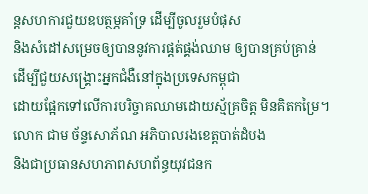ន្តសហការជួយឧបត្ថម្ភគាំទ្រ ដើម្បីចូលរួមបំផុស
និងសំដៅសម្រេចឲ្យបាននូវការផ្ដត់ផ្គង់ឈាម ឲ្យបានគ្រប់គ្រាន់
ដើម្បីជួយសង្គ្រោះអ្នកជំងឺនៅក្នុងប្រទេសកម្ពុជា
ដោយផ្អែកទៅលើការបរិច្ចាគឈាមដោយស្ម័គ្រចិត្ត មិនគិតកម្រៃ។
លោក ជាម ច័ន្ទសោភ័ណ អភិបាលរងខេត្តបាត់ដំបង
និងជាប្រធានសហភាពសហព័ន្ធយុវជនក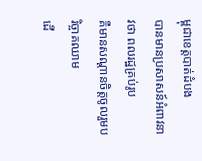ម្ពុជាខេត្តបាត់ដំបង
បានមានប្រសាសន៍អំពាវនាវថា ពលរដ្ឋគ្រប់រូប
គឺមានសណ្ដានចិត្តចូលរួមបរិច្ចាគឈាម
ដើ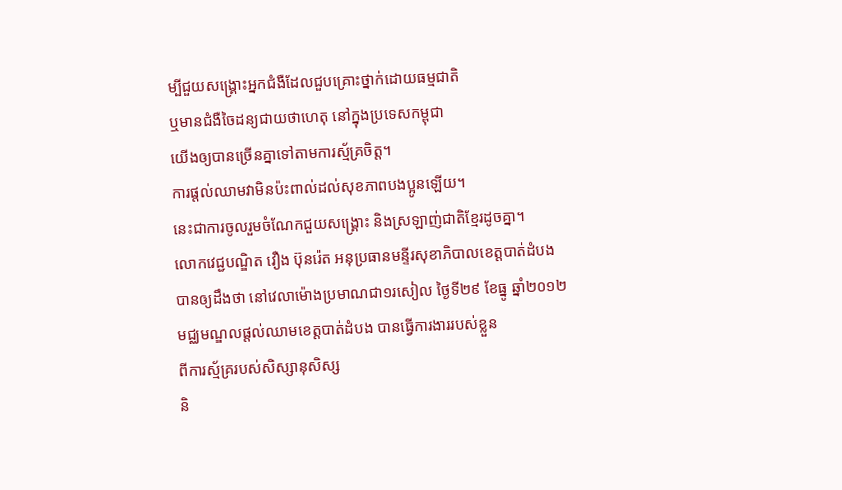ម្បីជួយសង្គ្រោះអ្នកជំងឺដែលជួបគ្រោះថ្នាក់ដោយធម្មជាតិ
ឬមានជំងឺចៃដន្យជាយថាហេតុ នៅក្នុងប្រទេសកម្ពុជា
យើងឲ្យបានច្រើនគ្នាទៅតាមការស្ម័គ្រចិត្ត។
ការផ្ដល់ឈាមវាមិនប៉ះពាល់ដល់សុខភាពបងប្អូនឡើយ។
នេះជាការចូលរួមចំណែកជួយសង្គ្រោះ និងស្រឡាញ់ជាតិខ្មែរដូចគ្នា។
លោកវេជ្ជបណ្ឌិត វឿង ប៊ុនរ៉េត អនុប្រធានមន្ទីរសុខាភិបាលខេត្តបាត់ដំបង
បានឲ្យដឹងថា នៅវេលាម៉ោងប្រមាណជា១រសៀល ថ្ងៃទី២៩ ខែធ្នូ ឆ្នាំ២០១២
មជ្ឈមណ្ឌលផ្ដល់ឈាមខេត្តបាត់ដំបង បានធ្វើការងាររបស់ខ្លួន
ពីការស្ម័គ្ររបស់សិស្សានុសិស្ស
និ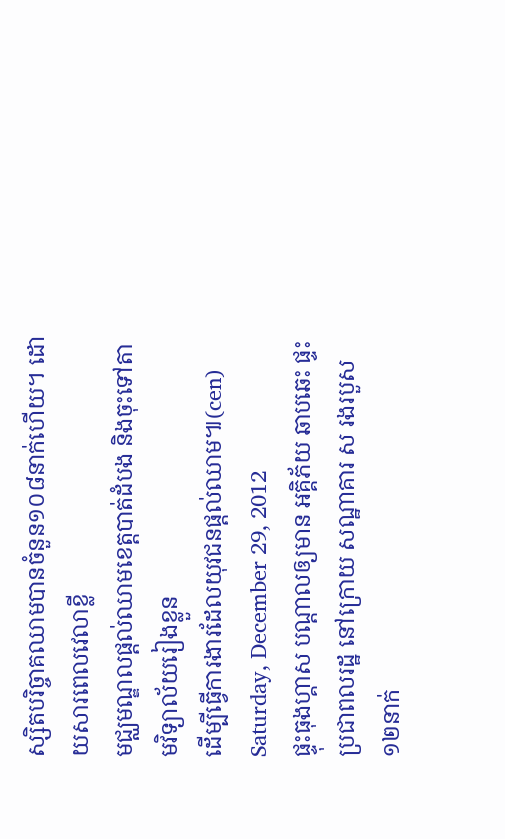ស្សិតបរិច្ចាគឈាមបានចំនួន១០៨នាក់ហើយ។ ដោយសារពេលវេលាខ្លី
មជ្ឈមណ្ឌលផ្ដល់ឈាមខេត្តបាត់ដំបង និងចុះទៅតាមវិទ្យាល័យរៀងខ្លួន
ដើម្បីធ្វើការងារដែលយុវជនផ្ដល់ឈាម៕(cen)
Saturday, December 29, 2012
ផ្ទុះធុងហ្គាស បណ្តាលឲ្យមាន អគ្គិភ័យ ឆាបឆេះ ផ្ទះប្រជាពលរដ្ឋ នៅក្រោយ សណ្ឋាគារ ស រងរបួស ១២នាក់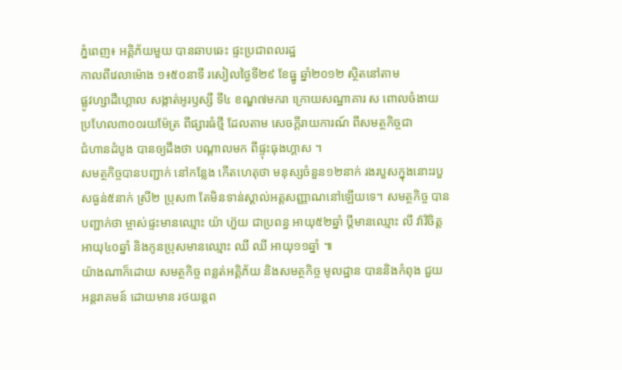ភ្នំពេញ៖ អគ្គិភ័យមួយ បានឆាបឆេះ ផ្ទះប្រជាពលរដ្ឋ
កាលពីវេលាម៉ោង ១៖៥០នាទី រសៀលថ្ងៃទី២៩ ខែធ្នូ ឆ្នាំ២០១២ ស្ថិតនៅតាម
ផ្លូវហ្សាដឺហ្គោល សង្កាត់អូរឫស្សី ទី៤ ខណ្ឌ៧មករា ក្រោយសណ្ឋាគារ ស ពោលចំងាយ
ប្រហែល៣០០រយម៉ែត្រ ពីផ្សារធំថ្មី ដែលតាម សេចក្តីរាយការណ៍ ពីសមត្ថកិច្ចជា
ជំហានដំបូង បានឲ្យដឹងថា បណ្តាលមក ពីផ្ទុះធុងហ្គាស ។
សមត្ថកិច្ចបានបញ្ជាក់ នៅកន្លែង កើតហេតុថា មនុស្សចំនួន១២នាក់ រងរបួសក្នុងនោះរបួសធ្ងន់៥នាក់ ស្រី២ ប្រុស៣ តែមិនទាន់ស្គាល់អត្តសញ្ញាណនៅឡើយទេ។ សមត្ថកិច្ច បានបញ្ជាក់ថា ម្ចាស់ផ្ទះមានឈ្មោះ យ៉ា ហ៊ួយ ជាប្រពន្ធ អាយុ៥២ឆ្នាំ ប្តីមានឈ្មោះ លី វ៉ាវិចិត្ត អាយុ៤០ឆ្នាំ និងកូនប្រុសមានឈ្មោះ ឈី ឈី អាយុ១១ឆ្នាំ ៕
យ៉ាងណាក៏ដោយ សមត្ថកិច្ច ពន្លត់អគ្គិភ័យ និងសមត្ថកិច្ច មូលដ្ឋាន បាននិងកំពុង ជួយអន្តរាគមន៍ ដោយមាន រថយន្តព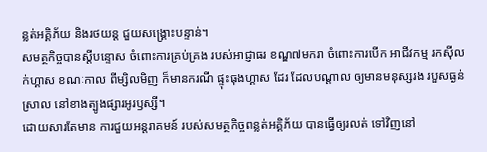ន្លត់អគ្គិភ័យ និងរថយន្ត ជួយសង្គ្រោះបន្ទាន់។
សមត្ថកិច្ចបានស្តីបន្ទោស ចំពោះការគ្រប់គ្រង របស់អាជ្ញាធរ ខណ្ឌ៧មករា ចំពោះការបើក អាជីវកម្ម រកស៊ីលក់ហ្គាស ខណៈកាល ពីម្សិលមិញ ក៏មានករណី ផ្ទុះធុងហ្គាស ដែរ ដែលបណ្តាល ឲ្យមានមនុស្សរង របួសធ្ងន់ស្រាល នៅខាងត្បូងផ្សារអូរឫស្សី។
ដោយសារតែមាន ការជួយអន្តរាគមន៍ របស់សមត្ថកិច្ចពន្លត់អគ្គិភ័យ បានធ្វើឲ្យរលត់ ទៅវិញនៅ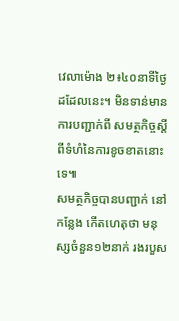វេលាម៉ោង ២៖៤០នាទីថ្ងៃដដែលនេះ។ មិនទាន់មានការបញ្ជាក់ពី សមត្ថកិច្ចស្តីពីទំហំនៃការខូចខាតនោះទេ៕
សមត្ថកិច្ចបានបញ្ជាក់ នៅកន្លែង កើតហេតុថា មនុស្សចំនួន១២នាក់ រងរបួស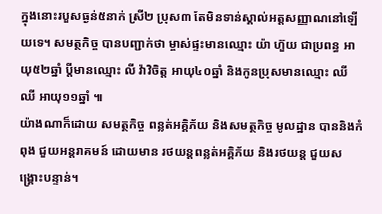ក្នុងនោះរបួសធ្ងន់៥នាក់ ស្រី២ ប្រុស៣ តែមិនទាន់ស្គាល់អត្តសញ្ញាណនៅឡើយទេ។ សមត្ថកិច្ច បានបញ្ជាក់ថា ម្ចាស់ផ្ទះមានឈ្មោះ យ៉ា ហ៊ួយ ជាប្រពន្ធ អាយុ៥២ឆ្នាំ ប្តីមានឈ្មោះ លី វ៉ាវិចិត្ត អាយុ៤០ឆ្នាំ និងកូនប្រុសមានឈ្មោះ ឈី ឈី អាយុ១១ឆ្នាំ ៕
យ៉ាងណាក៏ដោយ សមត្ថកិច្ច ពន្លត់អគ្គិភ័យ និងសមត្ថកិច្ច មូលដ្ឋាន បាននិងកំពុង ជួយអន្តរាគមន៍ ដោយមាន រថយន្តពន្លត់អគ្គិភ័យ និងរថយន្ត ជួយសង្គ្រោះបន្ទាន់។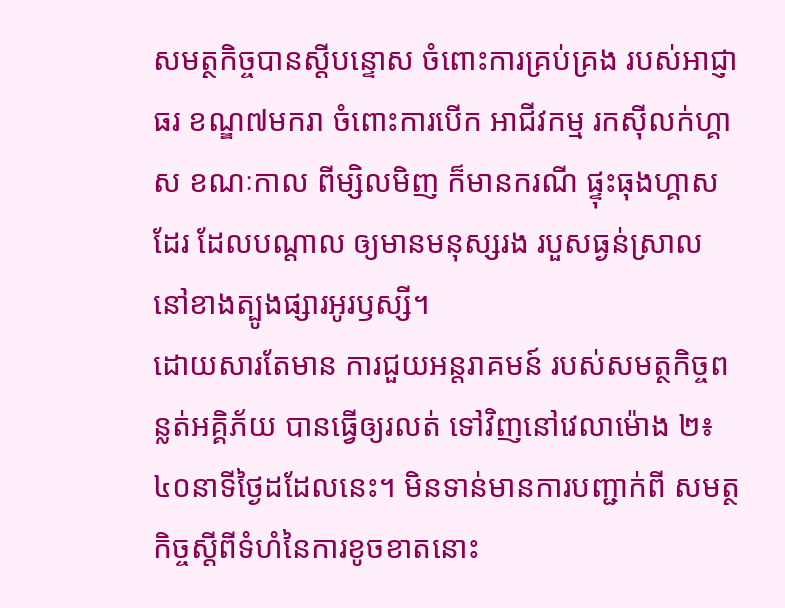សមត្ថកិច្ចបានស្តីបន្ទោស ចំពោះការគ្រប់គ្រង របស់អាជ្ញាធរ ខណ្ឌ៧មករា ចំពោះការបើក អាជីវកម្ម រកស៊ីលក់ហ្គាស ខណៈកាល ពីម្សិលមិញ ក៏មានករណី ផ្ទុះធុងហ្គាស ដែរ ដែលបណ្តាល ឲ្យមានមនុស្សរង របួសធ្ងន់ស្រាល នៅខាងត្បូងផ្សារអូរឫស្សី។
ដោយសារតែមាន ការជួយអន្តរាគមន៍ របស់សមត្ថកិច្ចពន្លត់អគ្គិភ័យ បានធ្វើឲ្យរលត់ ទៅវិញនៅវេលាម៉ោង ២៖៤០នាទីថ្ងៃដដែលនេះ។ មិនទាន់មានការបញ្ជាក់ពី សមត្ថកិច្ចស្តីពីទំហំនៃការខូចខាតនោះ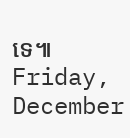ទេ៕
Friday, December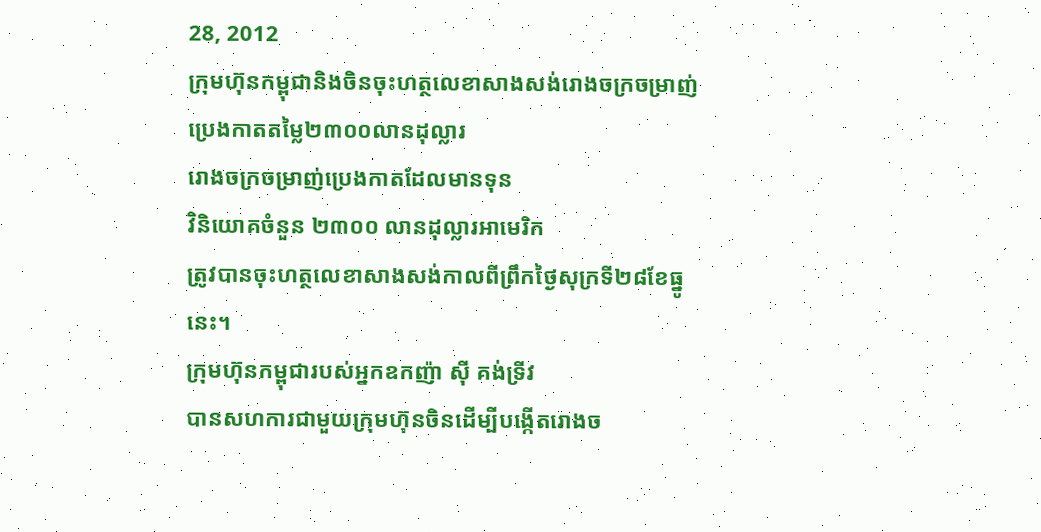28, 2012
ក្រុមហ៊ុនកម្ពុជានិងចិនចុះហត្ថលេខាសាងសង់រោងចក្រចម្រាញ់ប្រេងកាតតម្លៃ២៣០០លានដុល្លារ
រោងចក្រចម្រាញ់ប្រេងកាតដែលមានទុន
វិនិយោគចំនួន ២៣០០ លានដុល្លារអាមេរិក
ត្រូវបានចុះហត្ថលេខាសាងសង់កាលពីព្រឹកថ្ងៃសុក្រទី២៨ខែធ្នូនេះ។
ក្រុមហ៊ុនកម្ពុជារបស់អ្នកឧកញ៉ា ស៊ី គង់ទ្រីវ
បានសហការជាមួយក្រុមហ៊ុនចិនដើម្បីបង្កើតរោងច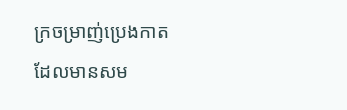ក្រចម្រាញ់ប្រេងកាត
ដែលមានសម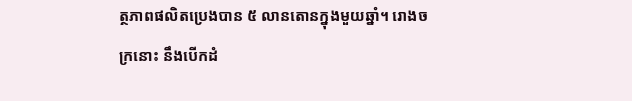ត្ថភាពផលិតប្រេងបាន ៥ លានតោនក្នុងមួយឆ្នាំ។ រោងចក្រនោះ នឹងបើកដំ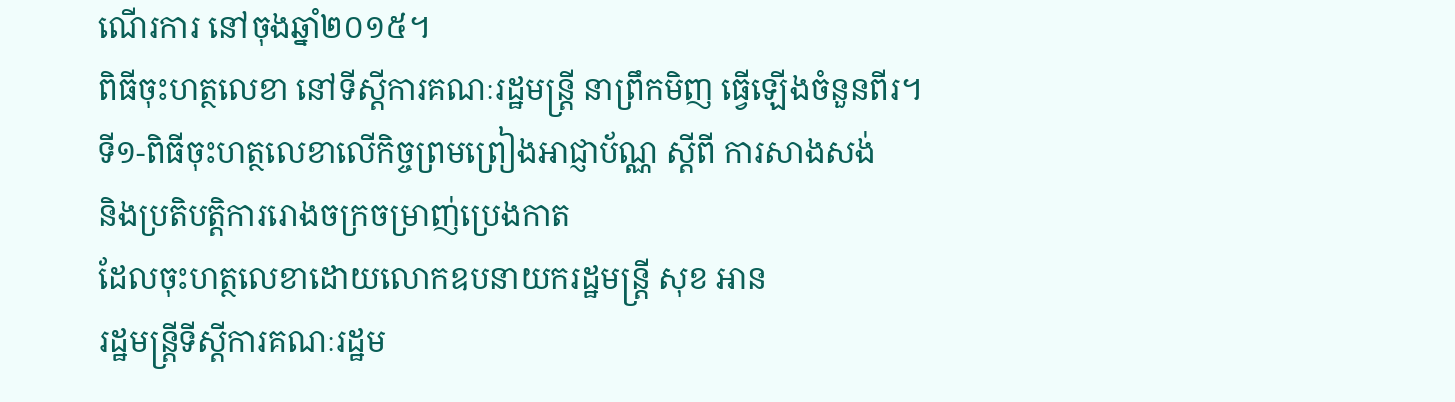ណើរការ នៅចុងឆ្នាំ២០១៥។
ពិធីចុះហត្ថលេខា នៅទីស្តីការគណៈរដ្ឋមន្ត្រី នាព្រឹកមិញ ធ្វើឡើងចំនួនពីរ។
ទី១-ពិធីចុះហត្ថលេខាលើកិច្ចព្រមព្រៀងអាជ្ញាប័ណ្ណ ស្ដីពី ការសាងសង់
និងប្រតិបត្តិការរោងចក្រចម្រាញ់ប្រេងកាត
ដែលចុះហត្ថលេខាដោយលោកឧបនាយករដ្ឋមន្ត្រី សុខ អាន
រដ្ឋមន្ត្រីទីស្តីការគណៈរដ្ឋម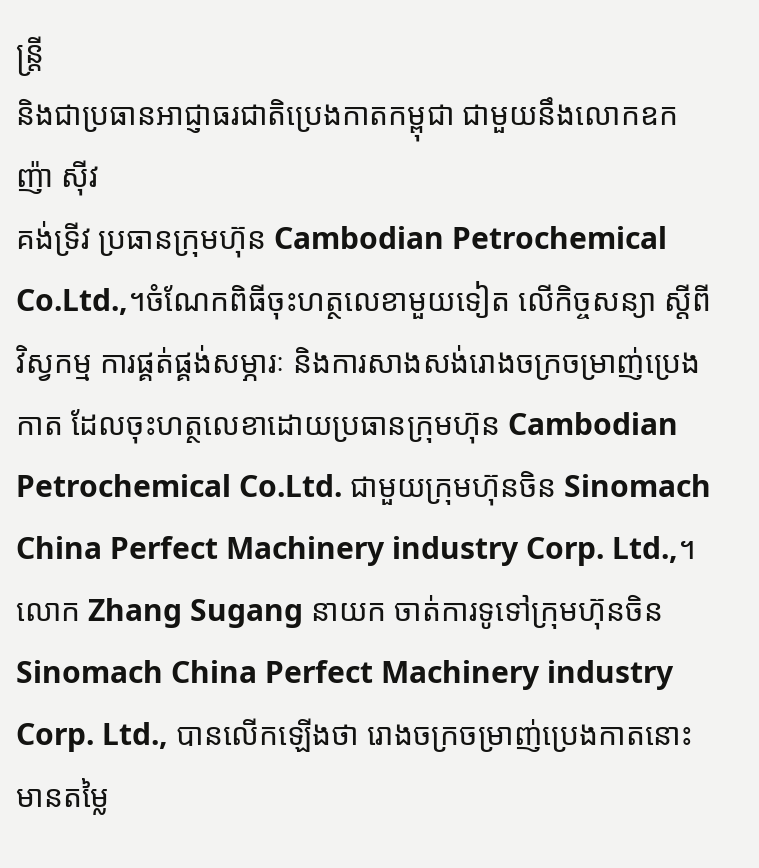ន្ត្រី
និងជាប្រធានអាជ្ញាធរជាតិប្រេងកាតកម្ពុជា ជាមួយនឹងលោកឧកញ៉ា ស៊ីវ
គង់ទ្រីវ ប្រធានក្រុមហ៊ុន Cambodian Petrochemical Co.Ltd.,។ចំណែកពិធីចុះហត្ថលេខាមួយទៀត លើកិច្ចសន្យា ស្តីពី វិស្វកម្ម ការផ្គត់ផ្គង់សម្ភារៈ និងការសាងសង់រោងចក្រចម្រាញ់ប្រេងកាត ដែលចុះហត្ថលេខាដោយប្រធានក្រុមហ៊ុន Cambodian Petrochemical Co.Ltd. ជាមួយក្រុមហ៊ុនចិន Sinomach China Perfect Machinery industry Corp. Ltd.,។
លោក Zhang Sugang នាយក ចាត់ការទូទៅក្រុមហ៊ុនចិន Sinomach China Perfect Machinery industry Corp. Ltd., បានលើកឡើងថា រោងចក្រចម្រាញ់ប្រេងកាតនោះ មានតម្លៃ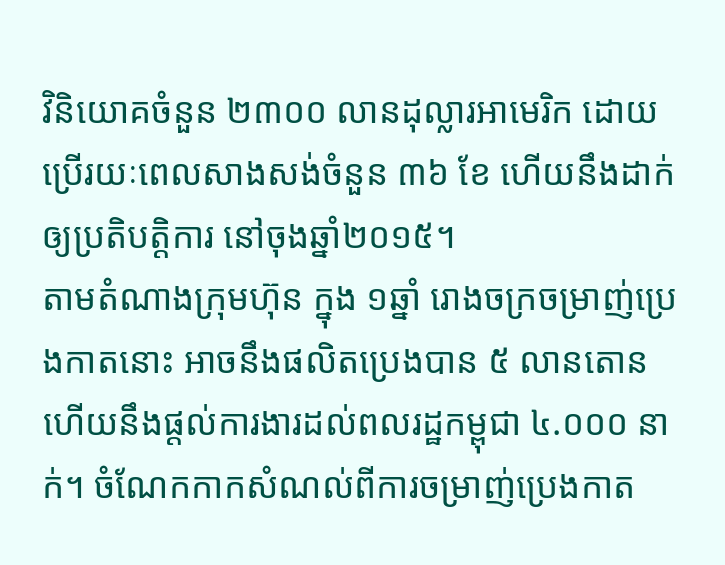វិនិយោគចំនួន ២៣០០ លានដុល្លារអាមេរិក ដោយប្រើរយៈពេលសាងសង់ចំនួន ៣៦ ខែ ហើយនឹងដាក់ឲ្យប្រតិបត្តិការ នៅចុងឆ្នាំ២០១៥។
តាមតំណាងក្រុមហ៊ុន ក្នុង ១ឆ្នាំ រោងចក្រចម្រាញ់ប្រេងកាតនោះ អាចនឹងផលិតប្រេងបាន ៥ លានតោន ហើយនឹងផ្តល់ការងារដល់ពលរដ្ឋកម្ពុជា ៤.០០០ នាក់។ ចំណែកកាកសំណល់ពីការចម្រាញ់ប្រេងកាត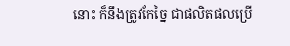នោះ ក៏នឹងត្រូវកែច្នៃ ជាផលិតផលប្រើ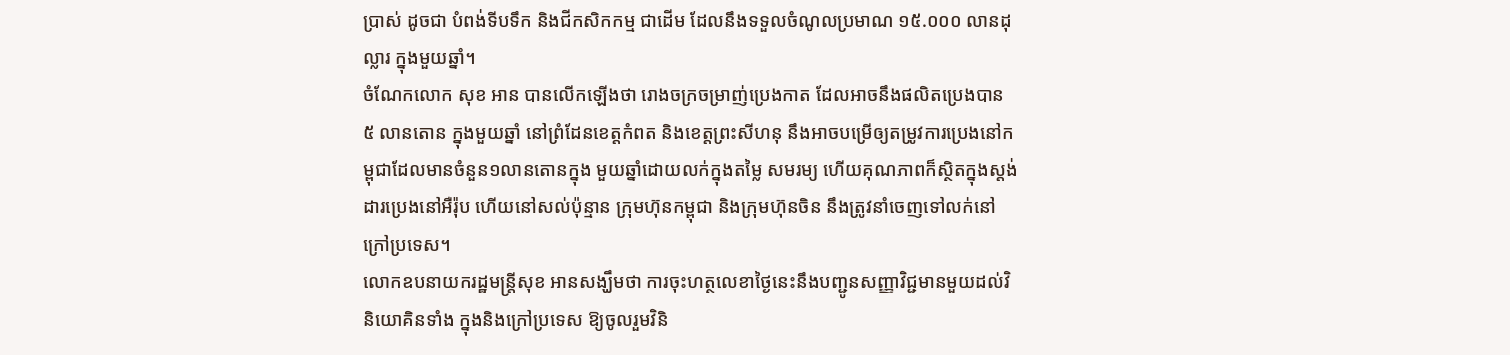ប្រាស់ ដូចជា បំពង់ទីបទឹក និងជីកសិកកម្ម ជាដើម ដែលនឹងទទួលចំណូលប្រមាណ ១៥.០០០ លានដុល្លារ ក្នុងមួយឆ្នាំ។
ចំណែកលោក សុខ អាន បានលើកឡើងថា រោងចក្រចម្រាញ់ប្រេងកាត ដែលអាចនឹងផលិតប្រេងបាន ៥ លានតោន ក្នុងមួយឆ្នាំ នៅព្រំដែនខេត្តកំពត និងខេត្តព្រះសីហនុ នឹងអាចបម្រើឲ្យតម្រូវការប្រេងនៅកម្ពុជាដែលមានចំនួន១លានតោនក្នុង មួយឆ្នាំដោយលក់ក្នុងតម្លៃ សមរម្យ ហើយគុណភាពក៏ស្ថិតក្នុងស្តង់ដារប្រេងនៅអឺរ៉ុប ហើយនៅសល់ប៉ុន្មាន ក្រុមហ៊ុនកម្ពុជា និងក្រុមហ៊ុនចិន នឹងត្រូវនាំចេញទៅលក់នៅក្រៅប្រទេស។
លោកឧបនាយករដ្ឋមន្ត្រីសុខ អានសង្ឃឹមថា ការចុះហត្ថលេខាថ្ងៃនេះនឹងបញ្ជូនសញ្ញាវិជ្ជមានមួយដល់វិនិយោគិនទាំង ក្នុងនិងក្រៅប្រទេស ឱ្យចូលរួមវិនិ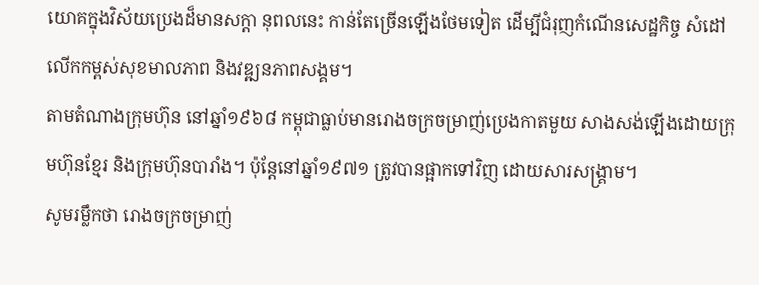យោគក្នុងវិស័យប្រេងដ៏មានសក្តា នុពលនេះ កាន់តែច្រើនឡើងថែមទៀត ដើម្បីជំរុញកំណើនសេដ្ឋកិច្ច សំដៅលើកកម្ពស់សុខមាលភាព និងវឌ្ឍនភាពសង្គម។
តាមតំណាងក្រុមហ៊ុន នៅឆ្នាំ១៩៦៨ កម្ពុជាធ្លាប់មានរោងចក្រចម្រាញ់ប្រេងកាតមួយ សាងសង់ឡើងដោយក្រុមហ៊ុនខ្មែរ និងក្រុមហ៊ុនបារាំង។ ប៉ុន្តែនៅឆ្នាំ១៩៧១ ត្រូវបានផ្អាកទៅវិញ ដោយសារសង្គ្រាម។
សូមរម្លឹកថា រោងចក្រចម្រាញ់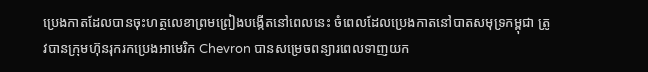ប្រេងកាតដែលបានចុះហត្ថលេខាព្រមព្រៀងបង្កើតនៅពេលនេះ ចំពេលដែលប្រេងកាតនៅបាតសមុទ្រកម្ពុជា ត្រូវបានក្រុមហ៊ុនរុករកប្រេងអាមេរិក Chevron បានសម្រេចពន្យារពេលទាញយក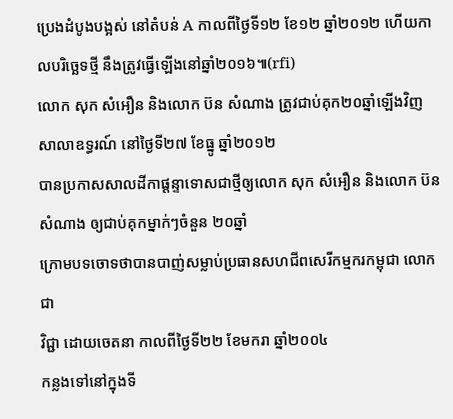ប្រេងដំបូងបង្អស់ នៅតំបន់ A កាលពីថ្ងៃទី១២ ខែ១២ ឆ្នាំ២០១២ ហើយកាលបរិច្ឆេទថ្មី នឹងត្រូវធ្វើឡើងនៅឆ្នាំ២០១៦៕(rfi)
លោក សុក សំអឿន និងលោក ប៊ន សំណាង ត្រូវជាប់គុក២០ឆ្នាំឡើងវិញ
សាលាឧទ្ធរណ៍ នៅថ្ងៃទី២៧ ខែធ្នូ ឆ្នាំ២០១២
បានប្រកាសសាលដីកាផ្ដន្ទាទោសជាថ្មីឲ្យលោក សុក សំអឿន និងលោក ប៊ន
សំណាង ឲ្យជាប់គុកម្នាក់ៗចំនួន ២០ឆ្នាំ
ក្រោមបទចោទថាបានបាញ់សម្លាប់ប្រធានសហជីពសេរីកម្មករកម្ពុជា លោក ជា
វិជ្ជា ដោយចេតនា កាលពីថ្ងៃទី២២ ខែមករា ឆ្នាំ២០០៤
កន្លងទៅនៅក្នុងទី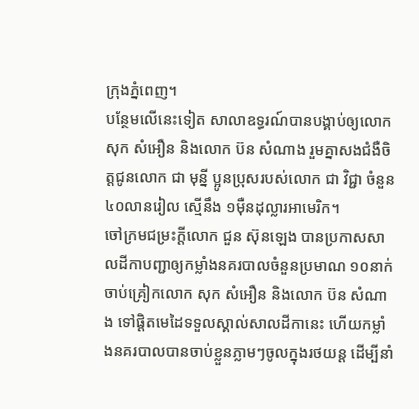ក្រុងភ្នំពេញ។
បន្ថែមលើនេះទៀត សាលាឧទ្ធរណ៍បានបង្គាប់ឲ្យលោក សុក សំអឿន និងលោក ប៊ន សំណាង រួមគ្នាសងជំងឺចិត្តជូនលោក ជា មុន្នី ប្អូនប្រុសរបស់លោក ជា វិជ្ជា ចំនួន ៤០លានរៀល ស្មើនឹង ១ម៉ឺនដុល្លារអាមេរិក។
ចៅក្រមជម្រះក្តីលោក ជួន ស៊ុនឡេង បានប្រកាសសាលដីកាបញ្ជាឲ្យកម្លាំងនគរបាលចំនួនប្រមាណ ១០នាក់ចាប់គ្រៀកលោក សុក សំអឿន និងលោក ប៊ន សំណាង ទៅផ្ដិតមេដៃទទួលស្គាល់សាលដីកានេះ ហើយកម្លាំងនគរបាលបានចាប់ខ្លួនភ្លាមៗចូលក្នុងរថយន្ត ដើម្បីនាំ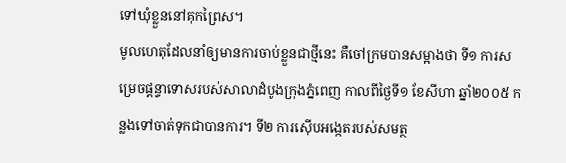ទៅឃុំខ្លួននៅគុកព្រៃស។
មូលហេតុដែលនាំឲ្យមានការចាប់ខ្លួនជាថ្មីនេះ គឺចៅក្រមបានសម្អាងថា ទី១ ការសម្រេចផ្ដន្ទាទោសរបស់សាលាដំបូងក្រុងភ្នំពេញ កាលពីថ្ងៃទី១ ខែសីហា ឆ្នាំ២០០៥ កន្លងទៅចាត់ទុកជាបានការ។ ទី២ ការស៊ើបអង្កេតរបស់សមត្ថ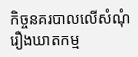កិច្ចនគរបាលលើសំណុំរឿងឃាតកម្ម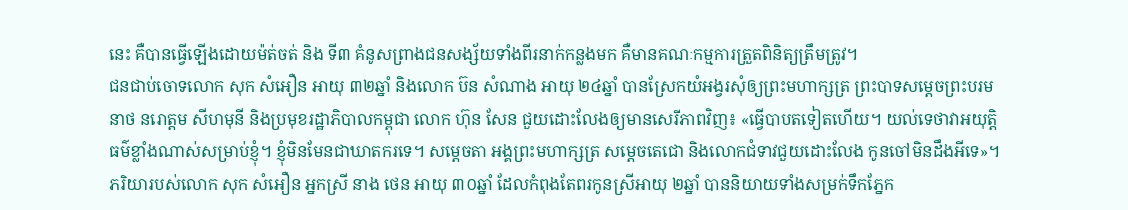នេះ គឺបានធ្វើឡើងដោយម៉ត់ចត់ និង ទី៣ គំនូសព្រាងជនសង្ស័យទាំងពីរនាក់កន្លងមក គឺមានគណៈកម្មការត្រួតពិនិត្យត្រឹមត្រូវ។
ជនជាប់ចោទលោក សុក សំអឿន អាយុ ៣២ឆ្នាំ និងលោក ប៊ន សំណាង អាយុ ២៤ឆ្នាំ បានស្រែកយំអង្វរសុំឲ្យព្រះមហាក្សត្រ ព្រះបាទសម្ដេចព្រះបរមនាថ នរោត្តម សីហមុនី និងប្រមុខរដ្ឋាភិបាលកម្ពុជា លោក ហ៊ុន សែន ជួយដោះលែងឲ្យមានសេរីភាពវិញ៖ «ធ្វើបាបតទៀតហើយ។ យល់ទេថាវាអយុត្តិធម៌ខ្លាំងណាស់សម្រាប់ខ្ញុំ។ ខ្ញុំមិនមែនជាឃាតករទេ។ សម្ដេចតា អង្គព្រះមហាក្សត្រ សម្ដេចតេជោ និងលោកជំទាវជួយដោះលែង កូនចៅមិនដឹងអីទេ»។
ភរិយារបស់លោក សុក សំអឿន អ្នកស្រី នាង ថេន អាយុ ៣០ឆ្នាំ ដែលកំពុងតែពរកូនស្រីអាយុ ២ឆ្នាំ បាននិយាយទាំងសម្រក់ទឹកភ្នែក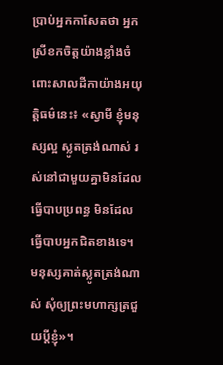ប្រាប់អ្នកកាសែតថា អ្នកស្រីខកចិត្តយ៉ាងខ្លាំងចំពោះសាលដីកាយ៉ាងអយុត្តិធម៌នេះ៖ «ស្វាមី ខ្ញុំមនុស្សល្អ ស្លូតត្រង់ណាស់ រស់នៅជាមួយគ្នាមិនដែលធ្វើបាបប្រពន្ធ មិនដែលធ្វើបាបអ្នកជិតខាងទេ។ មនុស្សគាត់ស្លូតត្រង់ណាស់ សុំឲ្យព្រះមហាក្សត្រជួយប្ដីខ្ញុំ»។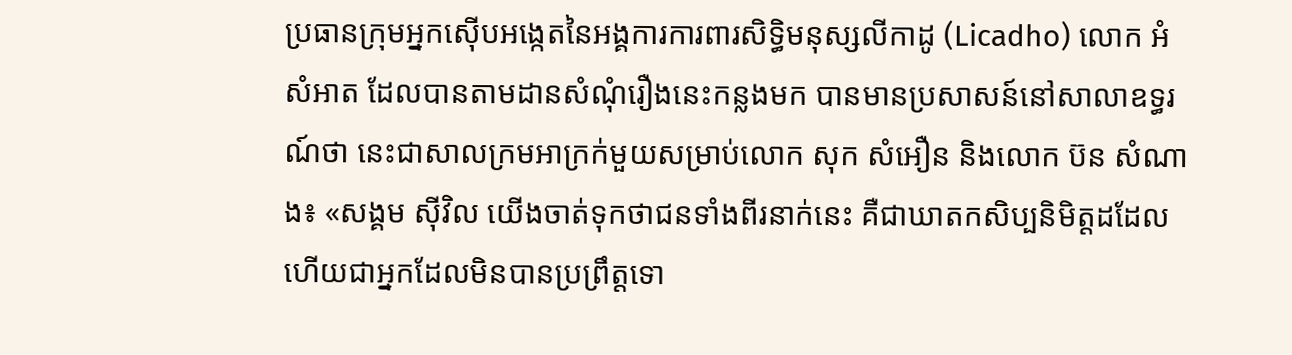ប្រធានក្រុមអ្នកស៊ើបអង្កេតនៃអង្គការការពារសិទ្ធិមនុស្សលីកាដូ (Licadho) លោក អំ សំអាត ដែលបានតាមដានសំណុំរឿងនេះកន្លងមក បានមានប្រសាសន៍នៅសាលាឧទ្ធរណ៍ថា នេះជាសាលក្រមអាក្រក់មួយសម្រាប់លោក សុក សំអឿន និងលោក ប៊ន សំណាង៖ «សង្គម ស៊ីវិល យើងចាត់ទុកថាជនទាំងពីរនាក់នេះ គឺជាឃាតកសិប្បនិមិត្តដដែល ហើយជាអ្នកដែលមិនបានប្រព្រឹត្តទោ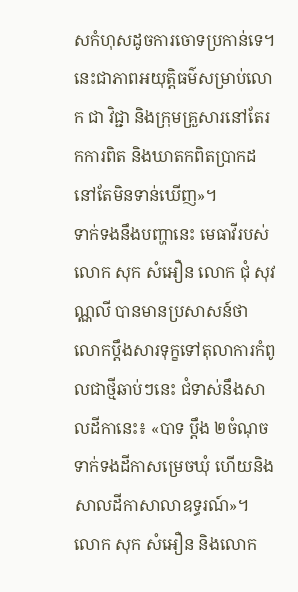សកំហុសដូចការចោទប្រកាន់ទេ។ នេះជាភាពអយុត្តិធម៌សម្រាប់លោក ជា វិជ្ជា និងក្រុមគ្រួសារនៅតែរកការពិត និងឃាតកពិតប្រាកដនៅតែមិនទាន់ឃើញ»។
ទាក់ទងនឹងបញ្ហានេះ មេធាវីរបស់លោក សុក សំអឿន លោក ជុំ សុវណ្ណលី បានមានប្រសាសន៍ថា លោកប្ដឹងសារទុក្ខទៅតុលាការកំពូលជាថ្មីឆាប់ៗនេះ ជំទាស់នឹងសាលដីកានេះ៖ «បាទ ប្ដឹង ២ចំណុចទាក់ទងដីកាសម្រេចឃុំ ហើយនិងសាលដីកាសាលាឧទ្ធរណ៍»។
លោក សុក សំអឿន និងលោក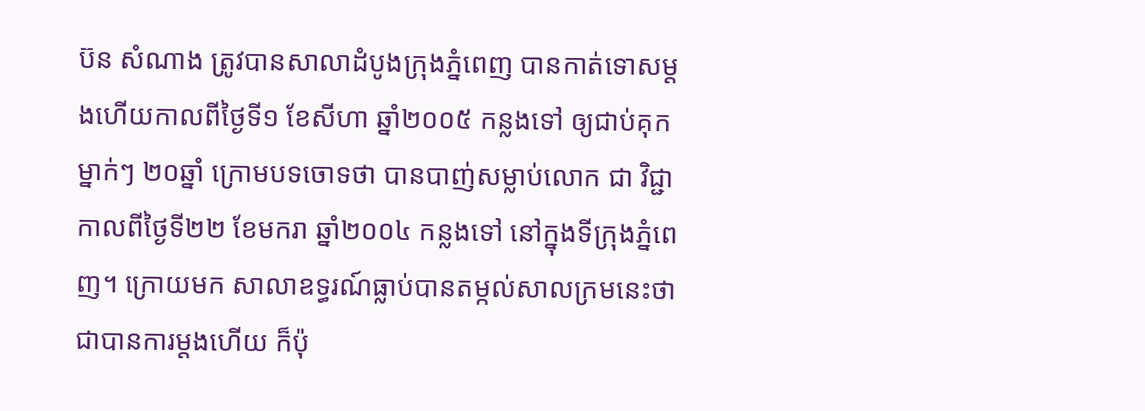ប៊ន សំណាង ត្រូវបានសាលាដំបូងក្រុងភ្នំពេញ បានកាត់ទោសម្តងហើយកាលពីថ្ងៃទី១ ខែសីហា ឆ្នាំ២០០៥ កន្លងទៅ ឲ្យជាប់គុកម្នាក់ៗ ២០ឆ្នាំ ក្រោមបទចោទថា បានបាញ់សម្លាប់លោក ជា វិជ្ជា កាលពីថ្ងៃទី២២ ខែមករា ឆ្នាំ២០០៤ កន្លងទៅ នៅក្នុងទីក្រុងភ្នំពេញ។ ក្រោយមក សាលាឧទ្ធរណ៍ធ្លាប់បានតម្កល់សាលក្រមនេះថាជាបានការម្តងហើយ ក៏ប៉ុ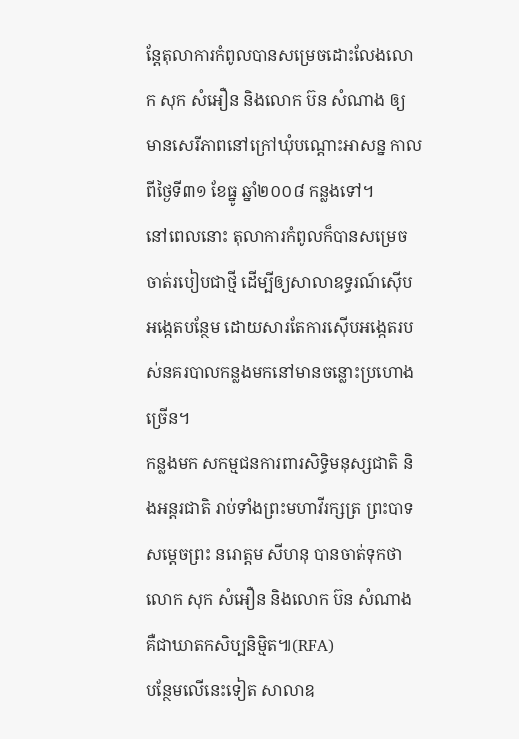ន្តែតុលាការកំពូលបានសម្រេចដោះលែងលោក សុក សំអឿន និងលោក ប៊ន សំណាង ឲ្យមានសេរីភាពនៅក្រៅឃុំបណ្ដោះអាសន្ន កាលពីថ្ងៃទី៣១ ខែធ្នូ ឆ្នាំ២០០៨ កន្លងទៅ។
នៅពេលនោះ តុលាការកំពូលក៏បានសម្រេចចាត់របៀបជាថ្មី ដើម្បីឲ្យសាលាឧទ្ធរណ៍ស៊ើបអង្កេតបន្ថែម ដោយសារតែការស៊ើបអង្កេតរបស់នគរបាលកន្លងមកនៅមានចន្លោះប្រហោង ច្រើន។
កន្លងមក សកម្មជនការពារសិទ្ធិមនុស្សជាតិ និងអន្តរជាតិ រាប់ទាំងព្រះមហាវីរក្សត្រ ព្រះបាទសម្ដេចព្រះ នរោត្តម សីហនុ បានចាត់ទុកថា លោក សុក សំអឿន និងលោក ប៊ន សំណាង គឺជាឃាតកសិប្បនិម្មិត៕(RFA)
បន្ថែមលើនេះទៀត សាលាឧ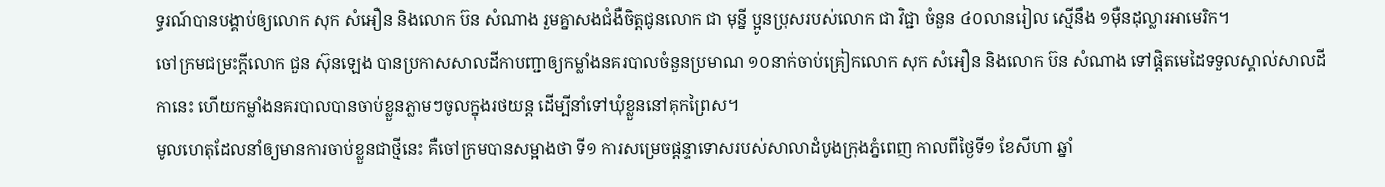ទ្ធរណ៍បានបង្គាប់ឲ្យលោក សុក សំអឿន និងលោក ប៊ន សំណាង រួមគ្នាសងជំងឺចិត្តជូនលោក ជា មុន្នី ប្អូនប្រុសរបស់លោក ជា វិជ្ជា ចំនួន ៤០លានរៀល ស្មើនឹង ១ម៉ឺនដុល្លារអាមេរិក។
ចៅក្រមជម្រះក្តីលោក ជួន ស៊ុនឡេង បានប្រកាសសាលដីកាបញ្ជាឲ្យកម្លាំងនគរបាលចំនួនប្រមាណ ១០នាក់ចាប់គ្រៀកលោក សុក សំអឿន និងលោក ប៊ន សំណាង ទៅផ្ដិតមេដៃទទួលស្គាល់សាលដីកានេះ ហើយកម្លាំងនគរបាលបានចាប់ខ្លួនភ្លាមៗចូលក្នុងរថយន្ត ដើម្បីនាំទៅឃុំខ្លួននៅគុកព្រៃស។
មូលហេតុដែលនាំឲ្យមានការចាប់ខ្លួនជាថ្មីនេះ គឺចៅក្រមបានសម្អាងថា ទី១ ការសម្រេចផ្ដន្ទាទោសរបស់សាលាដំបូងក្រុងភ្នំពេញ កាលពីថ្ងៃទី១ ខែសីហា ឆ្នាំ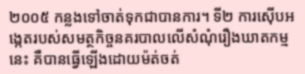២០០៥ កន្លងទៅចាត់ទុកជាបានការ។ ទី២ ការស៊ើបអង្កេតរបស់សមត្ថកិច្ចនគរបាលលើសំណុំរឿងឃាតកម្មនេះ គឺបានធ្វើឡើងដោយម៉ត់ចត់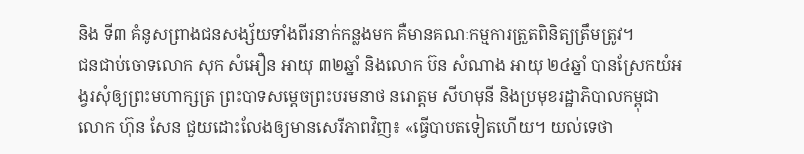និង ទី៣ គំនូសព្រាងជនសង្ស័យទាំងពីរនាក់កន្លងមក គឺមានគណៈកម្មការត្រួតពិនិត្យត្រឹមត្រូវ។
ជនជាប់ចោទលោក សុក សំអឿន អាយុ ៣២ឆ្នាំ និងលោក ប៊ន សំណាង អាយុ ២៤ឆ្នាំ បានស្រែកយំអង្វរសុំឲ្យព្រះមហាក្សត្រ ព្រះបាទសម្ដេចព្រះបរមនាថ នរោត្តម សីហមុនី និងប្រមុខរដ្ឋាភិបាលកម្ពុជា លោក ហ៊ុន សែន ជួយដោះលែងឲ្យមានសេរីភាពវិញ៖ «ធ្វើបាបតទៀតហើយ។ យល់ទេថា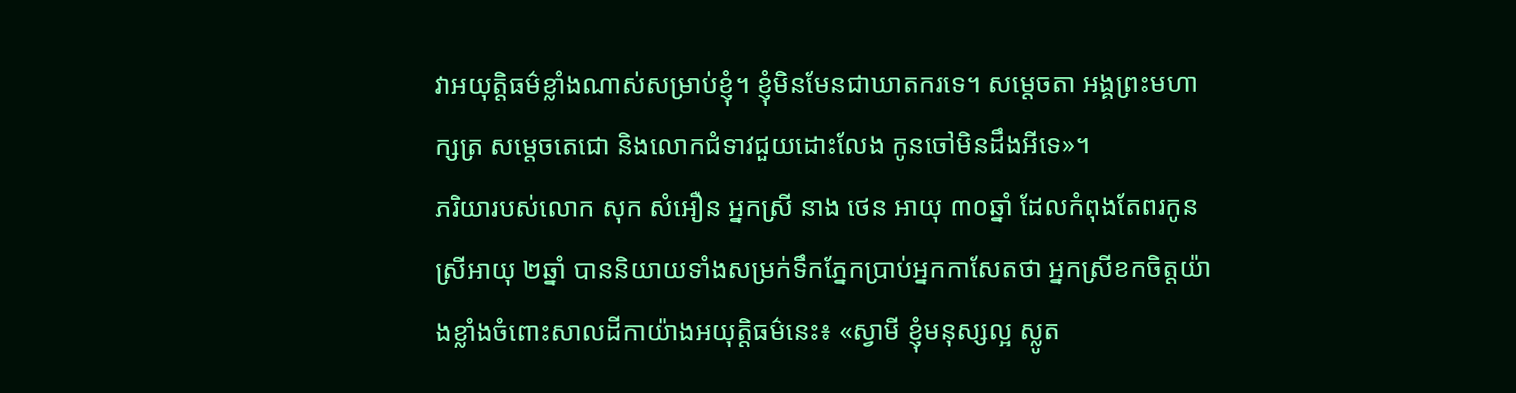វាអយុត្តិធម៌ខ្លាំងណាស់សម្រាប់ខ្ញុំ។ ខ្ញុំមិនមែនជាឃាតករទេ។ សម្ដេចតា អង្គព្រះមហាក្សត្រ សម្ដេចតេជោ និងលោកជំទាវជួយដោះលែង កូនចៅមិនដឹងអីទេ»។
ភរិយារបស់លោក សុក សំអឿន អ្នកស្រី នាង ថេន អាយុ ៣០ឆ្នាំ ដែលកំពុងតែពរកូនស្រីអាយុ ២ឆ្នាំ បាននិយាយទាំងសម្រក់ទឹកភ្នែកប្រាប់អ្នកកាសែតថា អ្នកស្រីខកចិត្តយ៉ាងខ្លាំងចំពោះសាលដីកាយ៉ាងអយុត្តិធម៌នេះ៖ «ស្វាមី ខ្ញុំមនុស្សល្អ ស្លូត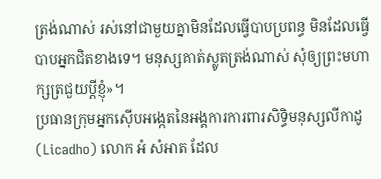ត្រង់ណាស់ រស់នៅជាមួយគ្នាមិនដែលធ្វើបាបប្រពន្ធ មិនដែលធ្វើបាបអ្នកជិតខាងទេ។ មនុស្សគាត់ស្លូតត្រង់ណាស់ សុំឲ្យព្រះមហាក្សត្រជួយប្ដីខ្ញុំ»។
ប្រធានក្រុមអ្នកស៊ើបអង្កេតនៃអង្គការការពារសិទ្ធិមនុស្សលីកាដូ (Licadho) លោក អំ សំអាត ដែល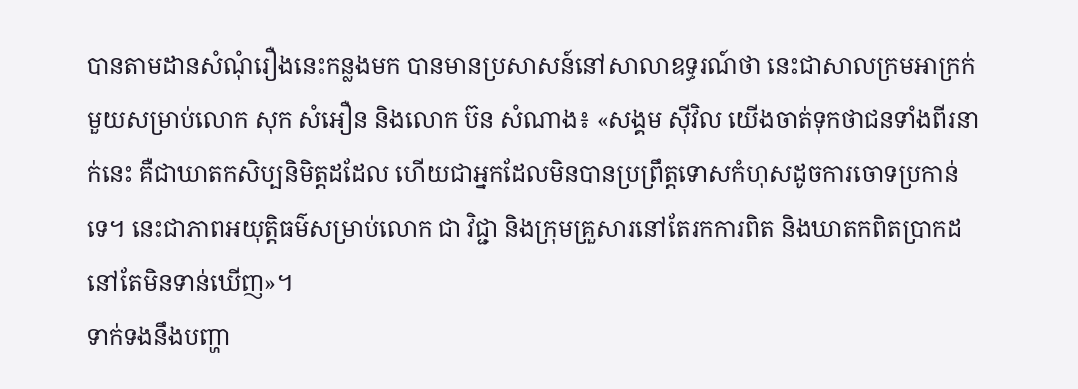បានតាមដានសំណុំរឿងនេះកន្លងមក បានមានប្រសាសន៍នៅសាលាឧទ្ធរណ៍ថា នេះជាសាលក្រមអាក្រក់មួយសម្រាប់លោក សុក សំអឿន និងលោក ប៊ន សំណាង៖ «សង្គម ស៊ីវិល យើងចាត់ទុកថាជនទាំងពីរនាក់នេះ គឺជាឃាតកសិប្បនិមិត្តដដែល ហើយជាអ្នកដែលមិនបានប្រព្រឹត្តទោសកំហុសដូចការចោទប្រកាន់ទេ។ នេះជាភាពអយុត្តិធម៌សម្រាប់លោក ជា វិជ្ជា និងក្រុមគ្រួសារនៅតែរកការពិត និងឃាតកពិតប្រាកដនៅតែមិនទាន់ឃើញ»។
ទាក់ទងនឹងបញ្ហា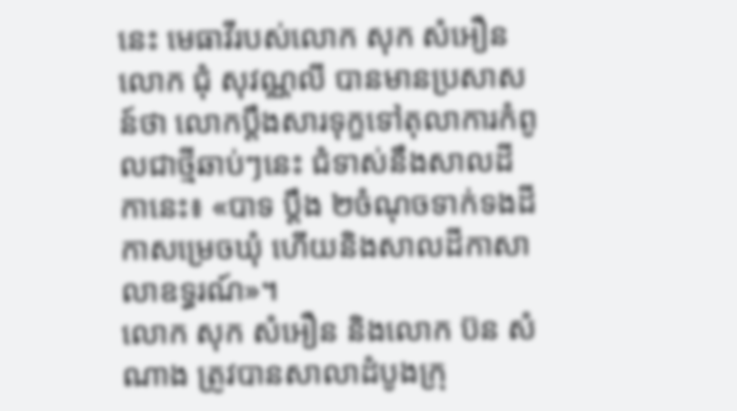នេះ មេធាវីរបស់លោក សុក សំអឿន លោក ជុំ សុវណ្ណលី បានមានប្រសាសន៍ថា លោកប្ដឹងសារទុក្ខទៅតុលាការកំពូលជាថ្មីឆាប់ៗនេះ ជំទាស់នឹងសាលដីកានេះ៖ «បាទ ប្ដឹង ២ចំណុចទាក់ទងដីកាសម្រេចឃុំ ហើយនិងសាលដីកាសាលាឧទ្ធរណ៍»។
លោក សុក សំអឿន និងលោក ប៊ន សំណាង ត្រូវបានសាលាដំបូងក្រុ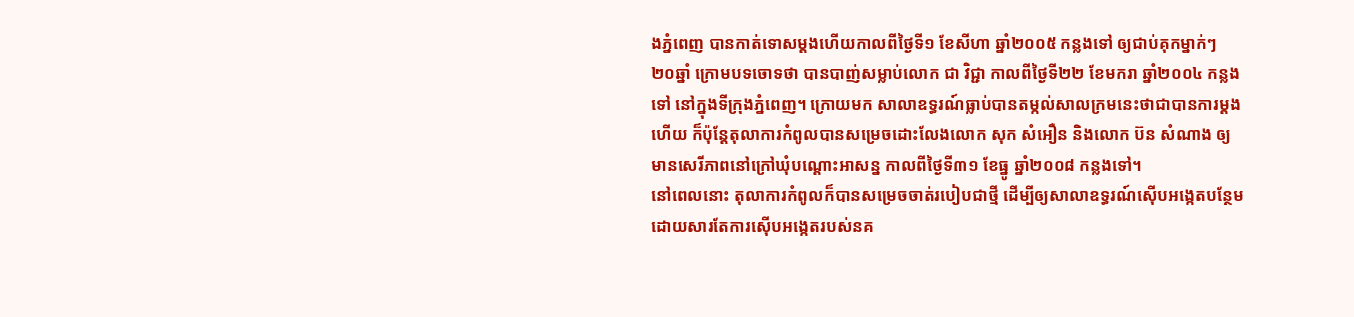ងភ្នំពេញ បានកាត់ទោសម្តងហើយកាលពីថ្ងៃទី១ ខែសីហា ឆ្នាំ២០០៥ កន្លងទៅ ឲ្យជាប់គុកម្នាក់ៗ ២០ឆ្នាំ ក្រោមបទចោទថា បានបាញ់សម្លាប់លោក ជា វិជ្ជា កាលពីថ្ងៃទី២២ ខែមករា ឆ្នាំ២០០៤ កន្លងទៅ នៅក្នុងទីក្រុងភ្នំពេញ។ ក្រោយមក សាលាឧទ្ធរណ៍ធ្លាប់បានតម្កល់សាលក្រមនេះថាជាបានការម្តងហើយ ក៏ប៉ុន្តែតុលាការកំពូលបានសម្រេចដោះលែងលោក សុក សំអឿន និងលោក ប៊ន សំណាង ឲ្យមានសេរីភាពនៅក្រៅឃុំបណ្ដោះអាសន្ន កាលពីថ្ងៃទី៣១ ខែធ្នូ ឆ្នាំ២០០៨ កន្លងទៅ។
នៅពេលនោះ តុលាការកំពូលក៏បានសម្រេចចាត់របៀបជាថ្មី ដើម្បីឲ្យសាលាឧទ្ធរណ៍ស៊ើបអង្កេតបន្ថែម ដោយសារតែការស៊ើបអង្កេតរបស់នគ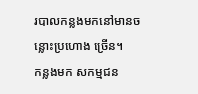របាលកន្លងមកនៅមានចន្លោះប្រហោង ច្រើន។
កន្លងមក សកម្មជន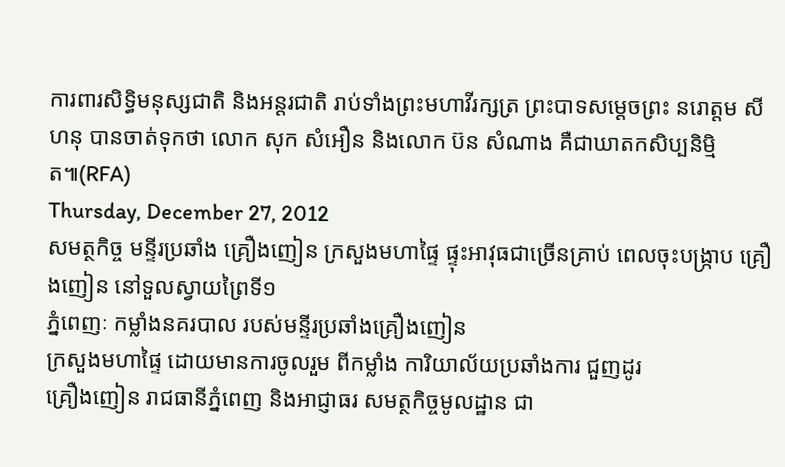ការពារសិទ្ធិមនុស្សជាតិ និងអន្តរជាតិ រាប់ទាំងព្រះមហាវីរក្សត្រ ព្រះបាទសម្ដេចព្រះ នរោត្តម សីហនុ បានចាត់ទុកថា លោក សុក សំអឿន និងលោក ប៊ន សំណាង គឺជាឃាតកសិប្បនិម្មិត៕(RFA)
Thursday, December 27, 2012
សមត្ថកិច្ច មន្ទីរប្រឆាំង គ្រឿងញៀន ក្រសួងមហាផ្ទៃ ផ្ទុះអាវុធជាច្រើនគ្រាប់ ពេលចុះបង្ក្រាប គ្រឿងញៀន នៅទួលស្វាយព្រៃទី១
ភ្នំពេញៈ កម្លាំងនគរបាល របស់មន្ទីរប្រឆាំងគ្រឿងញៀន
ក្រសួងមហាផ្ទៃ ដោយមានការចូលរួម ពីកម្លាំង ការិយាល័យប្រឆាំងការ ជួញដូរ
គ្រឿងញៀន រាជធានីភ្នំពេញ និងអាជ្ញាធរ សមត្ថកិច្ចមូលដ្ឋាន ជា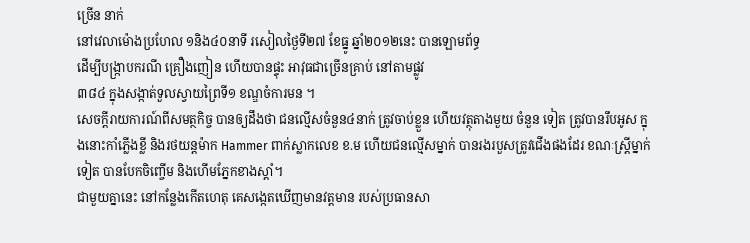ច្រើន នាក់
នៅវេលាម៉ោងប្រហែល ១និង៤០នាទី រសៀលថ្ងៃទី២៧ ខែធ្នូ ឆ្នាំ២០១២នេះ បានឡោមព័ទ្ធ
ដើម្បីបង្ក្រាបករណី គ្រឿងញៀន ហើយបានផ្ទុះ អាវុធជាច្រើនគ្រាប់ នៅតាមផ្លូវ
៣៨៤ ក្នុងសង្កាត់ទួលស្វាយព្រៃទី១ ខណ្ឌចំការមន ។
សេចក្តីរាយការណ៍ពីសមត្ថកិច្ច បានឲ្យដឹងថា ជនល្មើសចំនួន៤នាក់ ត្រូវចាប់ខ្លួន ហើយវត្ថុតាងមួយ ចំនួន ទៀត ត្រូវបានរឹបអូស ក្នុងនោះកាំភ្លើងខ្លី និងរថយន្តម៉ាក Hammer ពាក់ស្លាកលេខ ខ.ម ហើយជនល្មើសម្នាក់ បានរងរបួសត្រូវជើងផងដែរ ខណៈស្រ្តីម្នាក់ទៀត បានបែកចិញ្ចើម និងហើមភ្នែកខាងស្តាំ។
ជាមួយគ្នានេះ នៅកន្លែងកើតហេតុ គេសង្កេតឃើញមានវត្តមាន របស់ប្រធានសា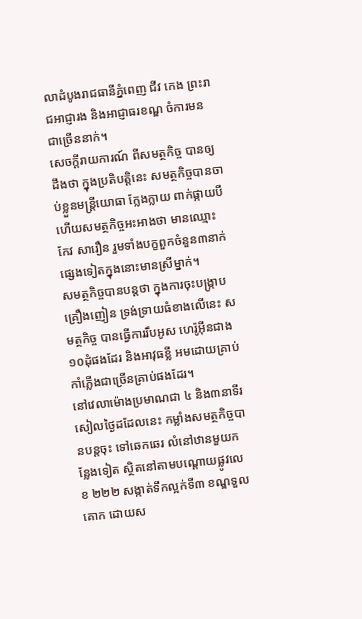លាដំបូងរាជធានីភ្នំពេញ ជីវ កេង ព្រះរាជអាជ្ញារង និងអាជ្ញាធរខណ្ឌ ចំការមន ជាច្រើននាក់។
សេចក្តីរាយការណ៍ ពីសមត្ថកិច្ច បានឲ្យដឹងថា ក្នុងប្រតិបត្តិនេះ សមត្ថកិច្ចបានចាប់ខ្លួនមន្រ្តីយោធា ក្លែងក្លាយ ពាក់ផ្កាយបី ហើយសមត្ថកិច្ចអះអាងថា មានឈ្មោះ កែវ សារឿន រួមទាំងបក្ខពួកចំនួន៣នាក់ ផ្សេងទៀតក្នុងនោះមានស្រីម្នាក់។
សមត្ថកិច្ចបានបន្តថា ក្នុងការចុះបង្ក្រាបគ្រឿងញៀន ទ្រង់ទ្រាយធំខាងលើនេះ សមត្ថកិច្ច បានធ្វើការរឹបអូស ហេរ៉ូអ៊ីនជាង១០ដុំផងដែរ និងអាវុធខ្លី អមដោយគ្រាប់កាំភ្លើងជាច្រើនគ្រាប់ផងដែរ។
នៅវេលាម៉ោងប្រមាណជា ៤ និង៣នាទីរសៀលថ្ងៃដដែលនេះ កម្លាំងសមត្ថកិច្ចបានបន្តចុះ ទៅឆេកឆេរ លំនៅឋានមួយកន្លែងទៀត ស្ថិតនៅតាមបណ្តោយផ្លូវលេខ ២២២ សង្កាត់ទឹកល្អក់ទី៣ ខណ្ឌទួលគោក ដោយស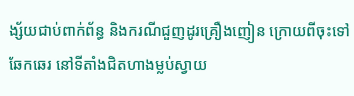ង្ស័យជាប់ពាក់ព័ន្ធ និងករណីជួញដូរគ្រឿងញៀន ក្រោយពីចុះទៅឆែកឆេរ នៅទីតាំងជិតហាងម្លប់ស្វាយ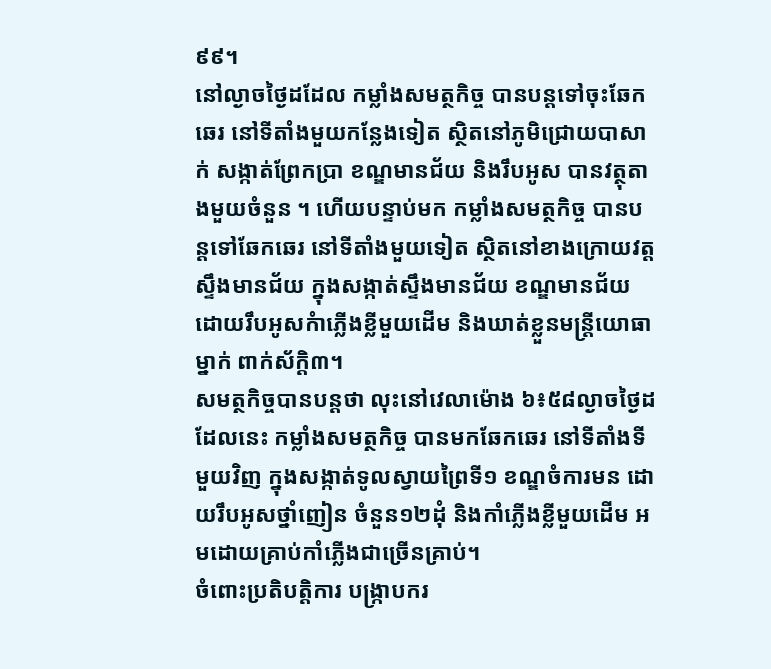៩៩។
នៅល្ងាចថ្ងៃដដែល កម្លាំងសមត្ថកិច្ច បានបន្តទៅចុះឆែកឆេរ នៅទីតាំងមួយកន្លែងទៀត ស្ថិតនៅភូមិជ្រោយបាសាក់ សង្កាត់ព្រែកប្រា ខណ្ឌមានជ័យ និងរឹបអូស បានវត្ថុតាងមួយចំនួន ។ ហើយបន្ទាប់មក កម្លាំងសមត្ថកិច្ច បានបន្តទៅឆែកឆេរ នៅទីតាំងមួយទៀត ស្ថិតនៅខាងក្រោយវត្តស្ទឹងមានជ័យ ក្នុងសង្កាត់ស្ទឹងមានជ័យ ខណ្ឌមានជ័យ ដោយរឹបអូសកំាភ្លើងខ្លីមួយដើម និងឃាត់ខ្លួនមន្រ្តីយោធាម្នាក់ ពាក់ស័ក្តិ៣។
សមត្ថកិច្ចបានបន្តថា លុះនៅវេលាម៉ោង ៦៖៥៨ល្ងាចថ្ងៃដដែលនេះ កម្លាំងសមត្ថកិច្ច បានមកឆែកឆេរ នៅទីតាំងទីមួយវិញ ក្នុងសង្កាត់ទូលស្វាយព្រៃទី១ ខណ្ឌចំការមន ដោយរឹបអូសថ្នាំញៀន ចំនួន១២ដុំ និងកាំភ្លើងខ្លីមួយដើម អមដោយគ្រាប់កាំភ្លើងជាច្រើនគ្រាប់។
ចំពោះប្រតិបត្តិការ បង្ក្រាបករ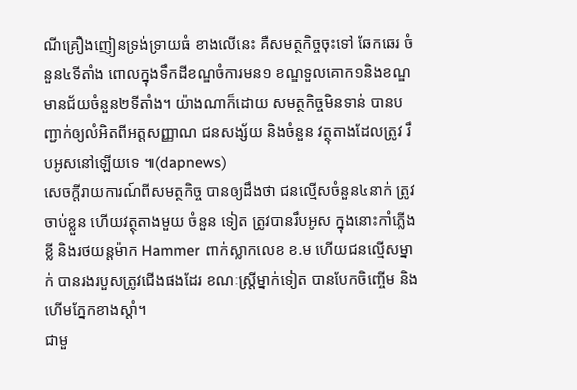ណីគ្រឿងញៀនទ្រង់ទ្រាយធំ ខាងលើនេះ គឺសមត្ថកិច្ចចុះទៅ ឆែកឆេរ ចំនួន៤ទីតាំង ពោលក្នុងទឹកដីខណ្ឌចំការមន១ ខណ្ឌទួលគោក១និងខណ្ឌមានជ័យចំនួន២ទីតាំង។ យ៉ាងណាក៏ដោយ សមត្ថកិច្ចមិនទាន់ បានបញ្ជាក់ឲ្យលំអិតពីអត្តសញ្ញាណ ជនសង្ស័យ និងចំនួន វត្ថុតាងដែលត្រូវ រឹបអូសនៅឡើយទេ ៕(dapnews)
សេចក្តីរាយការណ៍ពីសមត្ថកិច្ច បានឲ្យដឹងថា ជនល្មើសចំនួន៤នាក់ ត្រូវចាប់ខ្លួន ហើយវត្ថុតាងមួយ ចំនួន ទៀត ត្រូវបានរឹបអូស ក្នុងនោះកាំភ្លើងខ្លី និងរថយន្តម៉ាក Hammer ពាក់ស្លាកលេខ ខ.ម ហើយជនល្មើសម្នាក់ បានរងរបួសត្រូវជើងផងដែរ ខណៈស្រ្តីម្នាក់ទៀត បានបែកចិញ្ចើម និងហើមភ្នែកខាងស្តាំ។
ជាមួ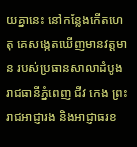យគ្នានេះ នៅកន្លែងកើតហេតុ គេសង្កេតឃើញមានវត្តមាន របស់ប្រធានសាលាដំបូងរាជធានីភ្នំពេញ ជីវ កេង ព្រះរាជអាជ្ញារង និងអាជ្ញាធរខ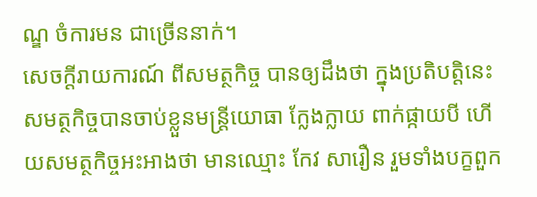ណ្ឌ ចំការមន ជាច្រើននាក់។
សេចក្តីរាយការណ៍ ពីសមត្ថកិច្ច បានឲ្យដឹងថា ក្នុងប្រតិបត្តិនេះ សមត្ថកិច្ចបានចាប់ខ្លួនមន្រ្តីយោធា ក្លែងក្លាយ ពាក់ផ្កាយបី ហើយសមត្ថកិច្ចអះអាងថា មានឈ្មោះ កែវ សារឿន រួមទាំងបក្ខពួក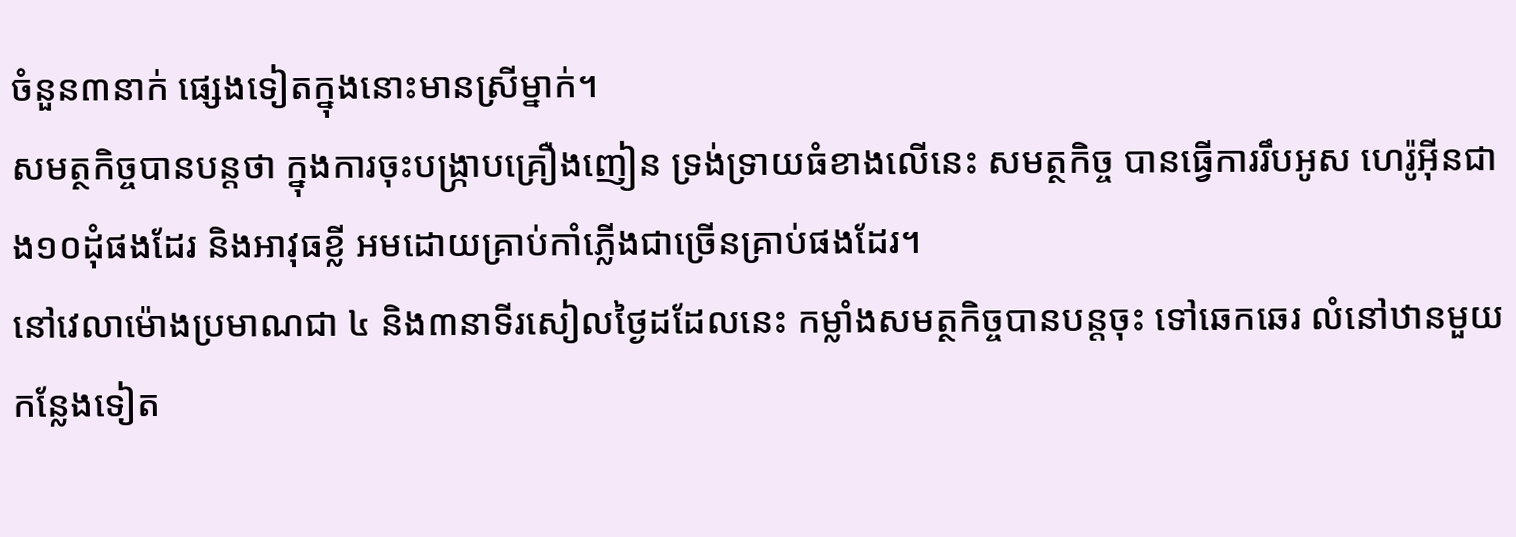ចំនួន៣នាក់ ផ្សេងទៀតក្នុងនោះមានស្រីម្នាក់។
សមត្ថកិច្ចបានបន្តថា ក្នុងការចុះបង្ក្រាបគ្រឿងញៀន ទ្រង់ទ្រាយធំខាងលើនេះ សមត្ថកិច្ច បានធ្វើការរឹបអូស ហេរ៉ូអ៊ីនជាង១០ដុំផងដែរ និងអាវុធខ្លី អមដោយគ្រាប់កាំភ្លើងជាច្រើនគ្រាប់ផងដែរ។
នៅវេលាម៉ោងប្រមាណជា ៤ និង៣នាទីរសៀលថ្ងៃដដែលនេះ កម្លាំងសមត្ថកិច្ចបានបន្តចុះ ទៅឆេកឆេរ លំនៅឋានមួយកន្លែងទៀត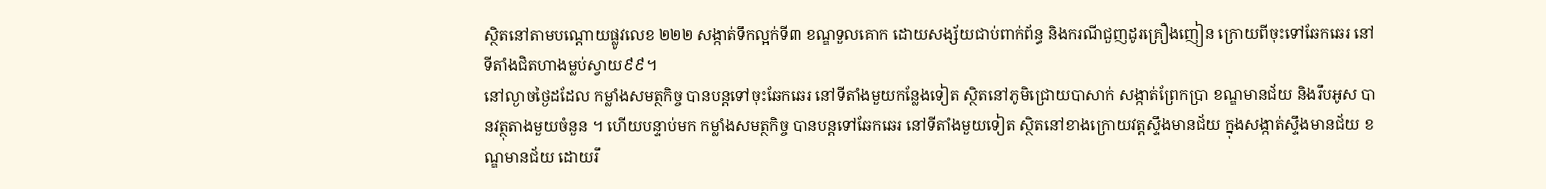ស្ថិតនៅតាមបណ្តោយផ្លូវលេខ ២២២ សង្កាត់ទឹកល្អក់ទី៣ ខណ្ឌទួលគោក ដោយសង្ស័យជាប់ពាក់ព័ន្ធ និងករណីជួញដូរគ្រឿងញៀន ក្រោយពីចុះទៅឆែកឆេរ នៅទីតាំងជិតហាងម្លប់ស្វាយ៩៩។
នៅល្ងាចថ្ងៃដដែល កម្លាំងសមត្ថកិច្ច បានបន្តទៅចុះឆែកឆេរ នៅទីតាំងមួយកន្លែងទៀត ស្ថិតនៅភូមិជ្រោយបាសាក់ សង្កាត់ព្រែកប្រា ខណ្ឌមានជ័យ និងរឹបអូស បានវត្ថុតាងមួយចំនួន ។ ហើយបន្ទាប់មក កម្លាំងសមត្ថកិច្ច បានបន្តទៅឆែកឆេរ នៅទីតាំងមួយទៀត ស្ថិតនៅខាងក្រោយវត្តស្ទឹងមានជ័យ ក្នុងសង្កាត់ស្ទឹងមានជ័យ ខណ្ឌមានជ័យ ដោយរឹ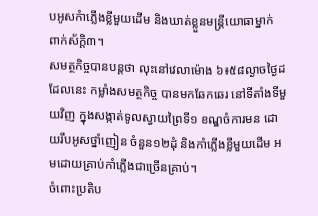បអូសកំាភ្លើងខ្លីមួយដើម និងឃាត់ខ្លួនមន្រ្តីយោធាម្នាក់ ពាក់ស័ក្តិ៣។
សមត្ថកិច្ចបានបន្តថា លុះនៅវេលាម៉ោង ៦៖៥៨ល្ងាចថ្ងៃដដែលនេះ កម្លាំងសមត្ថកិច្ច បានមកឆែកឆេរ នៅទីតាំងទីមួយវិញ ក្នុងសង្កាត់ទូលស្វាយព្រៃទី១ ខណ្ឌចំការមន ដោយរឹបអូសថ្នាំញៀន ចំនួន១២ដុំ និងកាំភ្លើងខ្លីមួយដើម អមដោយគ្រាប់កាំភ្លើងជាច្រើនគ្រាប់។
ចំពោះប្រតិប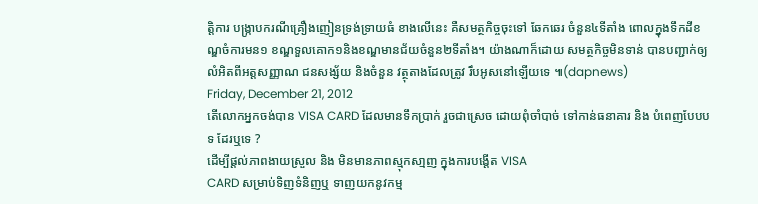ត្តិការ បង្ក្រាបករណីគ្រឿងញៀនទ្រង់ទ្រាយធំ ខាងលើនេះ គឺសមត្ថកិច្ចចុះទៅ ឆែកឆេរ ចំនួន៤ទីតាំង ពោលក្នុងទឹកដីខណ្ឌចំការមន១ ខណ្ឌទួលគោក១និងខណ្ឌមានជ័យចំនួន២ទីតាំង។ យ៉ាងណាក៏ដោយ សមត្ថកិច្ចមិនទាន់ បានបញ្ជាក់ឲ្យលំអិតពីអត្តសញ្ញាណ ជនសង្ស័យ និងចំនួន វត្ថុតាងដែលត្រូវ រឹបអូសនៅឡើយទេ ៕(dapnews)
Friday, December 21, 2012
តើលោកអ្នកចង់បាន VISA CARD ដែលមានទឹកប្រាក់ រួចជាស្រេច ដោយពុំចាំបាច់ ទៅកាន់ធនាគារ និង បំពេញបែបបទ ដែរឬទេ ?
ដើម្បីផ្តល់ភាពងាយស្រួល និង មិនមានភាពស្មុកសា្មញ ក្នុងការបងើ្តត VISA
CARD សម្រាប់ទិញទំនិញឬ ទាញយកនូវកម្ម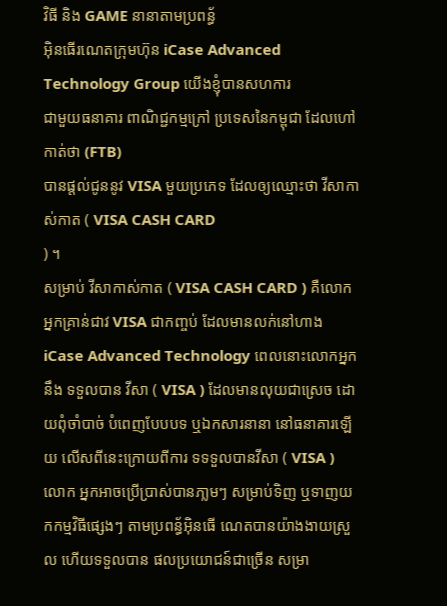វិធី និង GAME នានាតាមប្រពន័្ធ
អ៊ិនធើរណេតក្រុមហ៊ុន iCase Advanced Technology Group យើងខ្ញុំបានសហការ
ជាមួយធនាគារ ពាណិជ្ជកម្មក្រៅ ប្រទេសនៃកម្ពុជា ដែលហៅកាត់ថា (FTB)
បានផ្តល់ជូននូវ VISA មួយប្រភេទ ដែលឲ្យឈ្មោះថា វីសាកាស់កាត ( VISA CASH CARD
) ។
សម្រាប់ វីសាកាស់កាត ( VISA CASH CARD ) គឺលោកអ្នកគ្រាន់ជាវ VISA ជាកញ្ចប់ ដែលមានលក់នៅហាង iCase Advanced Technology ពេលនោះលោកអ្នកនឹង ទទួលបាន វីសា ( VISA ) ដែលមានលុយជាស្រេច ដោយពុំចាំបាច់ បំពេញបែបបទ ឬឯកសារនានា នៅធនាគារឡើយ លើសពីនេះក្រោយពីការ ទទទួលបានវីសា ( VISA ) លោក អ្នកអាចប្រើប្រាស់បានភា្លមៗ សម្រាប់ទិញ ឬទាញយកកម្មវិធីផ្សេងៗ តាមប្រពន័្ធអ៊ិនធើ ណេតបានយ៉ាងងាយស្រួល ហើយទទួលបាន ផលប្រយោជន៍ជាច្រើន សម្រា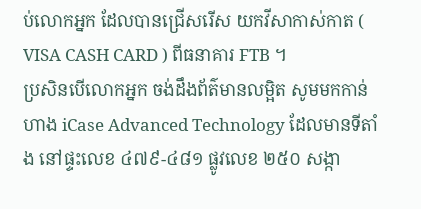ប់លោកអ្នក ដែលបានជ្រើសរើស យកវីសាកាស់កាត ( VISA CASH CARD ) ពីធនាគារ FTB ។
ប្រសិនបើលោកអ្នក ចង់ដឹងព័ត៌មានលម្អិត សូមមកកាន់ ហាង iCase Advanced Technology ដែលមានទីតាំង នៅផ្ទះលេខ ៤៧៩-៤៨១ ផ្លូវលេខ ២៥០ សង្កា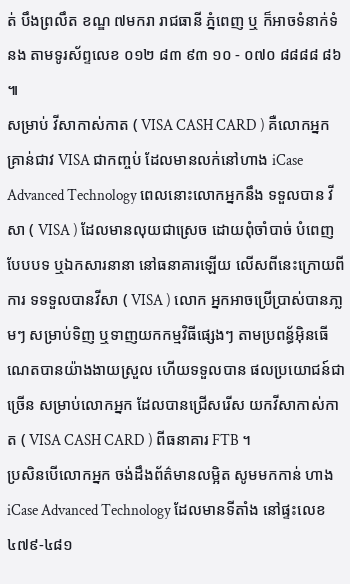ត់ បឹងព្រលឹត ខណ្ឌ ៧មករា រាជធានី ភ្នំពេញ ឬ ក៏អាចទំនាក់ទំនង តាមទូរស័ព្ទលេខ ០១២ ៨៣ ៩៣ ១០ - ០៧០ ៨៨៨៨ ៨៦ ៕
សម្រាប់ វីសាកាស់កាត ( VISA CASH CARD ) គឺលោកអ្នកគ្រាន់ជាវ VISA ជាកញ្ចប់ ដែលមានលក់នៅហាង iCase Advanced Technology ពេលនោះលោកអ្នកនឹង ទទួលបាន វីសា ( VISA ) ដែលមានលុយជាស្រេច ដោយពុំចាំបាច់ បំពេញបែបបទ ឬឯកសារនានា នៅធនាគារឡើយ លើសពីនេះក្រោយពីការ ទទទួលបានវីសា ( VISA ) លោក អ្នកអាចប្រើប្រាស់បានភា្លមៗ សម្រាប់ទិញ ឬទាញយកកម្មវិធីផ្សេងៗ តាមប្រពន័្ធអ៊ិនធើ ណេតបានយ៉ាងងាយស្រួល ហើយទទួលបាន ផលប្រយោជន៍ជាច្រើន សម្រាប់លោកអ្នក ដែលបានជ្រើសរើស យកវីសាកាស់កាត ( VISA CASH CARD ) ពីធនាគារ FTB ។
ប្រសិនបើលោកអ្នក ចង់ដឹងព័ត៌មានលម្អិត សូមមកកាន់ ហាង iCase Advanced Technology ដែលមានទីតាំង នៅផ្ទះលេខ ៤៧៩-៤៨១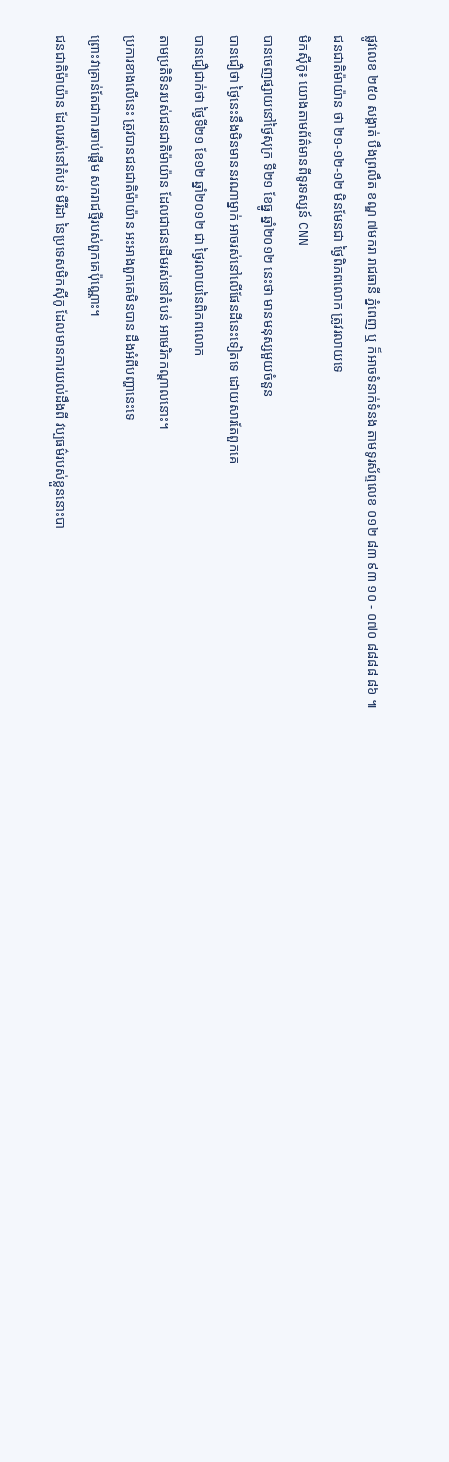ផ្លូវលេខ ២៥០ សង្កាត់ បឹងព្រលឹត ខណ្ឌ ៧មករា រាជធានី ភ្នំពេញ ឬ ក៏អាចទំនាក់ទំនង តាមទូរស័ព្ទលេខ ០១២ ៨៣ ៩៣ ១០ - ០៧០ ៨៨៨៨ ៨៦ ៕
ជនជាតិម៉ាយ៉ាន ថា ២១-១២-១២ មិនមែនជា ថ្ងៃពិភពលោក ត្រូវរលាយទេ
មិកស៊ីកូ៖ យោងតាមព័ត៌មានពីទូរទស្សន៍ CNN
បានចេញផ្សាយនៅថ្ងៃសុក្រ ទី២១ ខែធ្នូ ឆ្នាំ២០១២ នេះថា មានមនុស្សមួយចំនួន
បានជឿថា ថ្ងៃនេះនឹងមិនមាននរណាម្នាក់ អាចរស់នៅលើផែនដីនេះទៀតទេ ដោយសារតែពួកគេ
បានជឿជាក់ថា ថ្ងៃទី២១ ខែ១២ ឆ្នាំ២០១២ ជា ថ្ងៃរលាយនៃពិភពលោក
តាមប្រតិទិនរបស់ជនជាតិម៉ាយ៉ាន ដែលជាជនដើមរស់នៅតំបន់ អាមេរិកកណ្តាលនោះ។
ប្រការខាងលើនេះ ត្រូវបានជនជាតិម៉ាយ៉ាន អះអាងពួកគេមិនបាន ដឹងអំពីបញ្ហានេះទេ
ព្រោះវាគ្រាន់តែជាការចាប់ផ្តើម សករាជថ្មីរបស់ពួកគេប៉ុណ្ណោះ។
ជនជាតិម៉ាយ៉ាន ដែលរស់នៅតំបន់ មឺរីដា នៃប្រទេសមិកស៊ីកូ ដែលមានការយល់ដឹងពី វប្បធម៌របស់ខ្លួននោះបា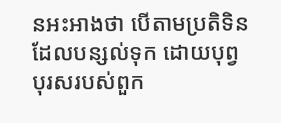នអះអាងថា បើតាមប្រតិទិនដែលបន្សល់ទុក ដោយបុព្វបុរសរបស់ពួក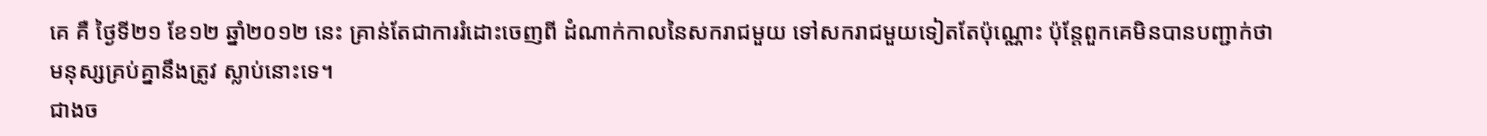គេ គឺ ថ្ងៃទី២១ ខែ១២ ឆ្នាំ២០១២ នេះ គ្រាន់តែជាការរំដោះចេញពី ដំណាក់កាលនៃសករាជមួយ ទៅសករាជមួយទៀតតែប៉ុណ្ណោះ ប៉ុន្តែពួកគេមិនបានបញ្ជាក់ថា មនុស្សគ្រប់គ្នានឹងត្រូវ ស្លាប់នោះទេ។
ជាងច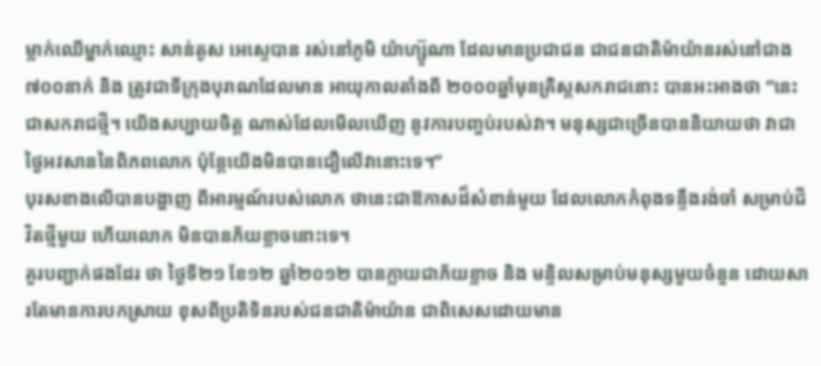ម្លាក់ឈើម្នាក់ឈ្មោះ សាន់តូស អេស្ទេបាន រស់នៅភូមិ យ៉ាហ្ស៊ូណា ដែលមានប្រជាជន ជាជនជាតិម៉ាយ៉ានរស់នៅជាង ៧០០នាក់ និង ត្រូវជាទីក្រុងបុរាណដែលមាន អាយុកាលតាំងពី ២០០០ឆ្នាំមុនគ្រិស្តសករាជនោះ បានអះអាងថា “នេះជាសករាជថ្មី។ យើងសប្បាយចិត្ត ណាស់ដែលមើលឃើញ នូវការបញ្ចប់របស់វា។ មនុស្សជាច្រើនបាននិយាយថា វាជាថ្ងៃអវសាននៃពិភពលោក ប៉ុន្តែយើងមិនបានជឿលើវានោះទេ។”
បុរសខាងលើបានបង្ហាញ ពីអារម្មណ៍របស់លោក ថានេះជាឱកាសដ៏សំខាន់មួយ ដែលលោកកំពុងទន្ទឹងរង់ចាំ សម្រាប់ជីវិតថ្មីមួយ ហើយលោក មិនបានភ័យខ្លាចនោះទេ។
គួរបញ្ជាក់ផងដែរ ថា ថ្ងៃទី២១ ខែ១២ ឆ្នាំ២០១២ បានក្លាយជាភ័យខ្លាច និង មន្ទិលសម្រាប់មនុស្សមួយចំនួន ដោយសារតែមានការបកស្រាយ ខុសពីប្រតិទិនរបស់ជនជាតិម៉ាយ៉ាន ជាពិសេសដោយមាន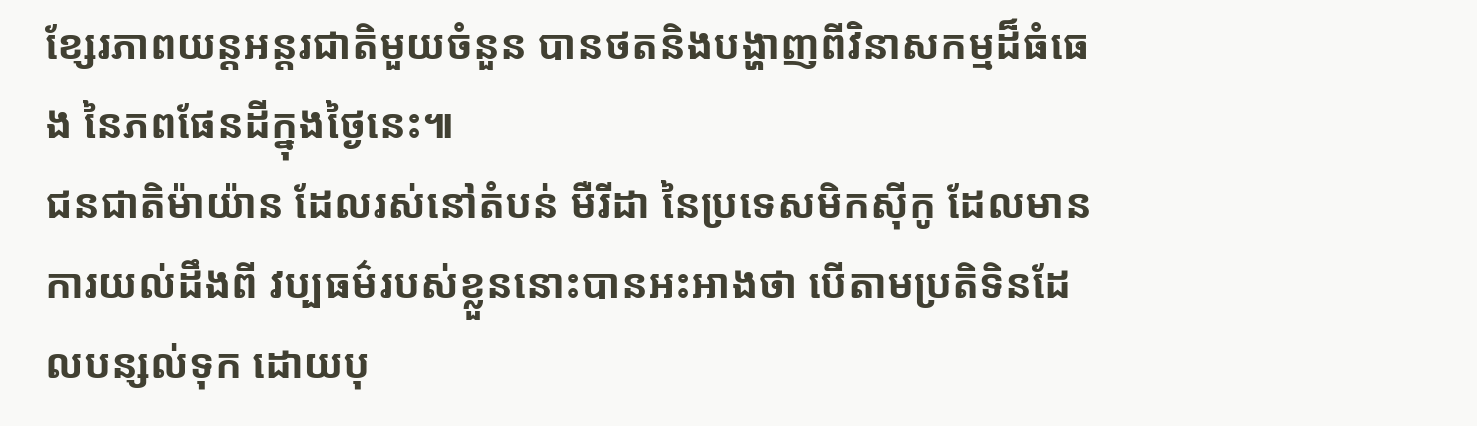ខ្សែរភាពយន្តអន្តរជាតិមួយចំនួន បានថតនិងបង្ហាញពីវិនាសកម្មដ៏ធំធេង នៃភពផែនដីក្នុងថ្ងៃនេះ៕
ជនជាតិម៉ាយ៉ាន ដែលរស់នៅតំបន់ មឺរីដា នៃប្រទេសមិកស៊ីកូ ដែលមានការយល់ដឹងពី វប្បធម៌របស់ខ្លួននោះបានអះអាងថា បើតាមប្រតិទិនដែលបន្សល់ទុក ដោយបុ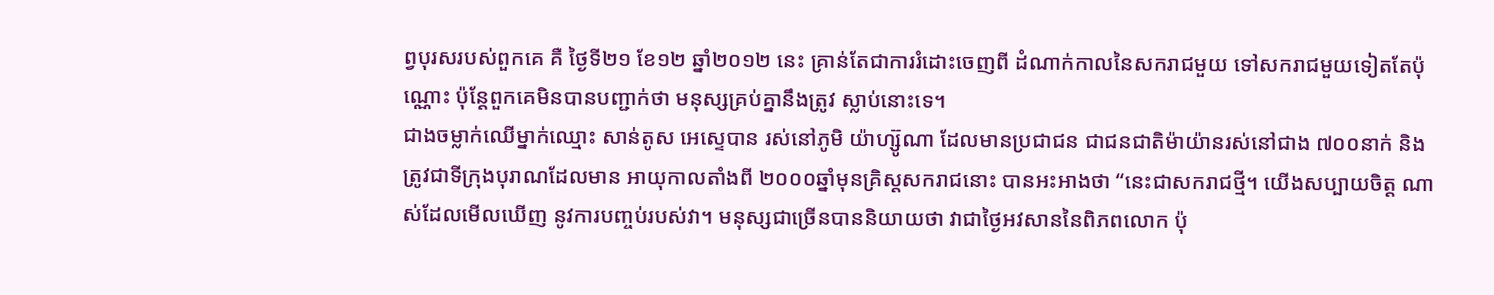ព្វបុរសរបស់ពួកគេ គឺ ថ្ងៃទី២១ ខែ១២ ឆ្នាំ២០១២ នេះ គ្រាន់តែជាការរំដោះចេញពី ដំណាក់កាលនៃសករាជមួយ ទៅសករាជមួយទៀតតែប៉ុណ្ណោះ ប៉ុន្តែពួកគេមិនបានបញ្ជាក់ថា មនុស្សគ្រប់គ្នានឹងត្រូវ ស្លាប់នោះទេ។
ជាងចម្លាក់ឈើម្នាក់ឈ្មោះ សាន់តូស អេស្ទេបាន រស់នៅភូមិ យ៉ាហ្ស៊ូណា ដែលមានប្រជាជន ជាជនជាតិម៉ាយ៉ានរស់នៅជាង ៧០០នាក់ និង ត្រូវជាទីក្រុងបុរាណដែលមាន អាយុកាលតាំងពី ២០០០ឆ្នាំមុនគ្រិស្តសករាជនោះ បានអះអាងថា “នេះជាសករាជថ្មី។ យើងសប្បាយចិត្ត ណាស់ដែលមើលឃើញ នូវការបញ្ចប់របស់វា។ មនុស្សជាច្រើនបាននិយាយថា វាជាថ្ងៃអវសាននៃពិភពលោក ប៉ុ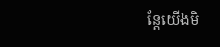ន្តែយើងមិ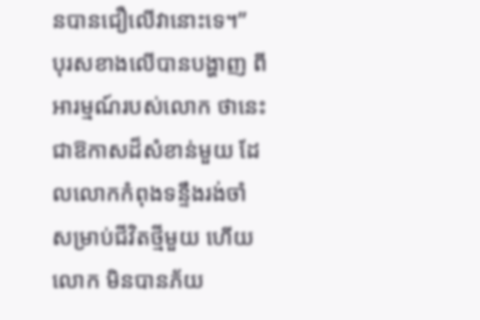នបានជឿលើវានោះទេ។”
បុរសខាងលើបានបង្ហាញ ពីអារម្មណ៍របស់លោក ថានេះជាឱកាសដ៏សំខាន់មួយ ដែលលោកកំពុងទន្ទឹងរង់ចាំ សម្រាប់ជីវិតថ្មីមួយ ហើយលោក មិនបានភ័យ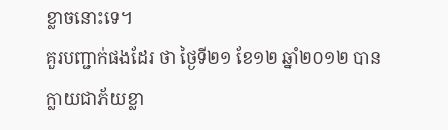ខ្លាចនោះទេ។
គួរបញ្ជាក់ផងដែរ ថា ថ្ងៃទី២១ ខែ១២ ឆ្នាំ២០១២ បានក្លាយជាភ័យខ្លា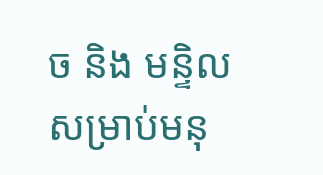ច និង មន្ទិលសម្រាប់មនុ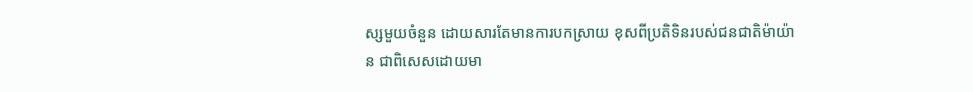ស្សមួយចំនួន ដោយសារតែមានការបកស្រាយ ខុសពីប្រតិទិនរបស់ជនជាតិម៉ាយ៉ាន ជាពិសេសដោយមា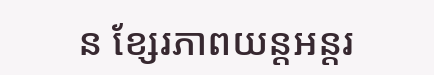ន ខ្សែរភាពយន្តអន្តរ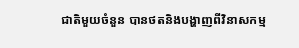ជាតិមួយចំនួន បានថតនិងបង្ហាញពីវិនាសកម្ម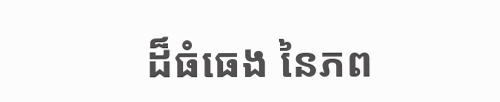ដ៏ធំធេង នៃភព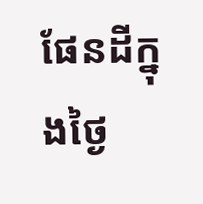ផែនដីក្នុងថ្ងៃ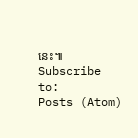នេះ៕
Subscribe to:
Posts (Atom)